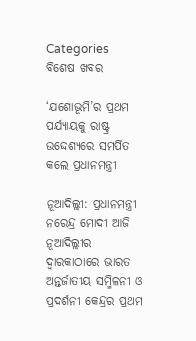Categories
ବିଶେଷ ଖବର

‘ଯଶୋଭୂମି’ର ପ୍ରଥମ ପର୍ଯ୍ୟାୟକୁ ରାଷ୍ଟ୍ର ଉଦ୍ଦେଶ୍ୟରେ ସମର୍ପିତ କଲେ ପ୍ରଧାନମନ୍ତ୍ରୀ

ନୂଆଦିଲ୍ଲୀ: ପ୍ରଧାନମନ୍ତ୍ରୀ ନରେନ୍ଦ୍ର ମୋଦୀ ଆଜି ନୂଆଦିଲ୍ଲୀର ଦ୍ୱାରକାଠାରେ ଭାରତ ଅନ୍ତର୍ଜାତୀୟ ସମ୍ମିଳନୀ ଓ ପ୍ରଦର୍ଶନୀ କେନ୍ଦ୍ରର ପ୍ରଥମ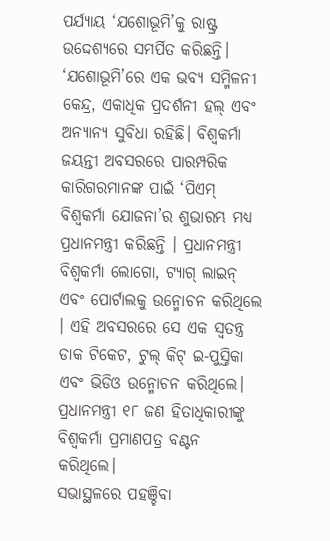ପର୍ଯ୍ୟାୟ ‘ଯଶୋଭୂମି’କୁ ରାଷ୍ଟ୍ର ଉଦ୍ଦେଶ୍ୟରେ ସମର୍ପିତ କରିଛନ୍ତି। ‘ଯଶୋଭୂମି’ରେ ଏକ ଭବ୍ୟ ସମ୍ମିଳନୀ କେନ୍ଦ୍ର, ଏକାଧିକ ପ୍ରଦର୍ଶନୀ ହଲ୍ ଏବଂ ଅନ୍ୟାନ୍ୟ ସୁବିଧା ରହିଛି। ବିଶ୍ୱକର୍ମା ଜୟନ୍ତୀ ଅବସରରେ ପାରମ୍ପରିକ କାରିଗରମାନଙ୍କ ପାଇଁ ‘ପିଏମ୍ ବିଶ୍ୱକର୍ମା ଯୋଜନା’ର ଶୁଭାରମ୍ଭ ମଧ୍ୟ ପ୍ରଧାନମନ୍ତ୍ରୀ କରିଛନ୍ତି । ପ୍ରଧାନମନ୍ତ୍ରୀ ବିଶ୍ୱକର୍ମା ଲୋଗୋ, ଟ୍ୟାଗ୍ ଲାଇନ୍ ଏବଂ ପୋର୍ଟାଲକୁ ଉନ୍ମୋଚନ କରିଥିଲେ । ଏହି ଅବସରରେ ସେ ଏକ ସ୍ୱତନ୍ତ୍ର ଡାକ ଟିକେଟ, ଟୁଲ୍ କିଟ୍ ଇ-ପୁସ୍ତିକା ଏବଂ ଭିଡିଓ ଉନ୍ମୋଚନ କରିଥିଲେ। ପ୍ରଧାନମନ୍ତ୍ରୀ ୧୮ ଜଣ ହିତାଧିକାରୀଙ୍କୁ ବିଶ୍ୱକର୍ମା ପ୍ରମାଣପତ୍ର ବଣ୍ଟନ କରିଥିଲେ।
ସଭାସ୍ଥଳରେ ପହଞ୍ଚିବା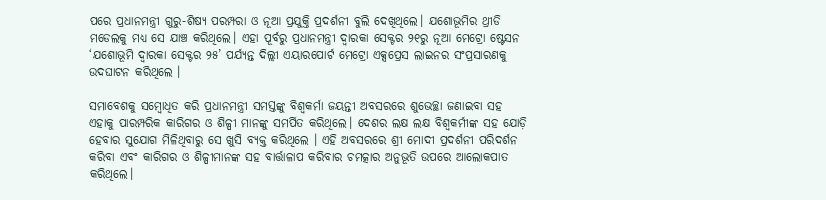ପରେ ପ୍ରଧାନମନ୍ତ୍ରୀ ଗୁରୁ-ଶିଷ୍ୟ ପରମ୍ପରା ଓ ନୂଆ ପ୍ରଯୁକ୍ତି ପ୍ରଦର୍ଶନୀ ବୁଲି ଦେଖିଥିଲେ। ଯଶୋଭୂମିର ଥ୍ରୀଡି ମଡେଲକୁ ମଧ୍ୟ ସେ ଯାଞ୍ଚ କରିଥିଲେ। ଏହା ପୂର୍ବରୁ ପ୍ରଧାନମନ୍ତ୍ରୀ ଦ୍ୱାରକା ସେକ୍ଟର ୨୧ରୁ ନୂଆ ମେଟ୍ରୋ ଷ୍ଟେସନ ‘ଯଶୋଭୂମି ଦ୍ୱାରକା ସେକ୍ଟର ୨୫’ ପର୍ଯ୍ୟନ୍ତ ଦିଲ୍ଲୀ ଏୟାରପୋର୍ଟ ମେଟ୍ରୋ ଏକ୍ସପ୍ରେସ ଲାଇନର ସଂପ୍ରସାରଣକୁ ଉଦଘାଟନ କରିଥିଲେ ।

ସମାବେଶକୁ ସମ୍ବୋଧିତ କରି ପ୍ରଧାନମନ୍ତ୍ରୀ ସମସ୍ତଙ୍କୁ ବିଶ୍ୱକର୍ମା ଜୟନ୍ତୀ ଅବସରରେ ଶୁଭେଚ୍ଛା ଜଣାଇବା ସହ ଏହାକୁ ପାରମ୍ପରିକ କାରିଗର ଓ ଶିଳ୍ପୀ ମାନଙ୍କୁ ସମର୍ପିତ କରିଥିଲେ। ଦେଶର ଲକ୍ଷ ଲକ୍ଷ ବିଶ୍ୱକର୍ମୀଙ୍କ ସହ ଯୋଡ଼ି ହେବାର ସୁଯୋଗ ମିଳିଥିବାରୁ ସେ ଖୁସି ବ୍ୟକ୍ତ କରିଥିଲେ । ଏହି ଅବସରରେ ଶ୍ରୀ ମୋଦୀ ପ୍ରଦର୍ଶନୀ ପରିଦର୍ଶନ କରିବା ଏବଂ କାରିଗର ଓ ଶିଳ୍ପୀମାନଙ୍କ ସହ ବାର୍ତ୍ତାଳାପ କରିବାର ଚମତ୍କାର ଅନୁଭୂତି ଉପରେ ଆଲୋକପାତ କରିଥିଲେ।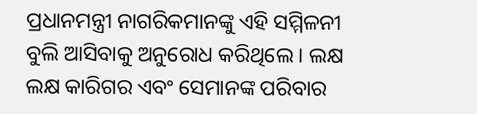ପ୍ରଧାନମନ୍ତ୍ରୀ ନାଗରିକମାନଙ୍କୁ ଏହି ସମ୍ମିଳନୀ ବୁଲି ଆସିବାକୁ ଅନୁରୋଧ କରିଥିଲେ । ଲକ୍ଷ ଲକ୍ଷ କାରିଗର ଏବଂ ସେମାନଙ୍କ ପରିବାର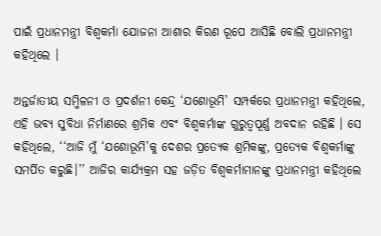ପାଇଁ ପ୍ରଧାନମନ୍ତ୍ରୀ ବିଶ୍ୱକର୍ମା ଯୋଜନା ଆଶାର କିରଣ ରୂପେ ଆସିଛି ବୋଲି ପ୍ରଧାନମନ୍ତ୍ରୀ କହିଥିଲେ ।

ଅନ୍ତର୍ଜାତୀୟ ସମ୍ମିଳନୀ ଓ ପ୍ରଦର୍ଶନୀ କେନ୍ଦ୍ର ‘ଯଶୋଭୂମି’ ସମ୍ପର୍କରେ ପ୍ରଧାନମନ୍ତ୍ରୀ କହିଥିଲେ, ଏହି ଭବ୍ୟ ସୁବିଧା ନିର୍ମାଣରେ ଶ୍ରମିକ ଏବଂ ବିଶ୍ୱକର୍ମାଙ୍କ ଗୁରୁତ୍ୱପୂର୍ଣ୍ଣ ଅବଦାନ ରହିଛି । ସେ କହିଥିଲେ, ‘‘ଆଜି ମୁଁ ‘ଯଶୋଭୂମି’କୁ ଦେଶର ପ୍ରତ୍ୟେକ ଶ୍ରମିକଙ୍କୁ, ପ୍ରତ୍ୟେକ ବିଶ୍ୱକର୍ମାଙ୍କୁ ସମର୍ପିତ କରୁଛି।’’ ଆଜିର କାର୍ଯ୍ୟକ୍ରମ ସହ ଜଡ଼ିତ ବିଶ୍ୱକର୍ମାମାନଙ୍କୁ ପ୍ରଧାନମନ୍ତ୍ରୀ କହିଥିଲେ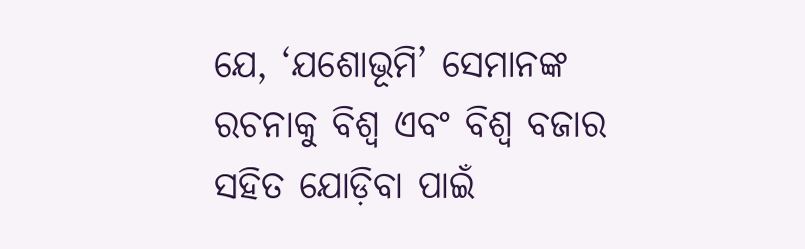ଯେ, ‘ଯଶୋଭୂମି’ ସେମାନଙ୍କ ରଚନାକୁ ବିଶ୍ୱ ଏବଂ ବିଶ୍ୱ ବଜାର ସହିତ ଯୋଡ଼ିବା ପାଇଁ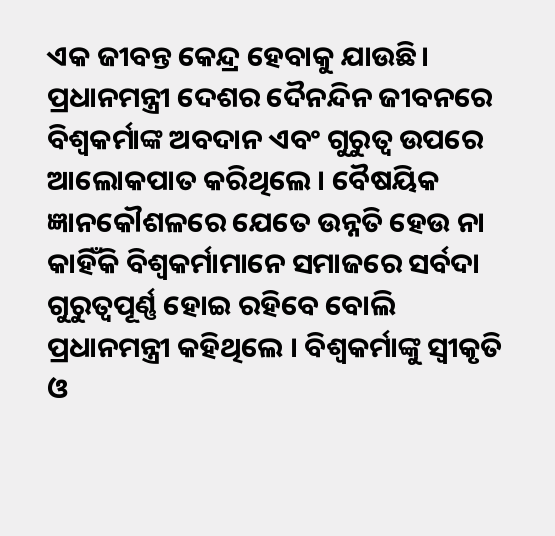ଏକ ଜୀବନ୍ତ କେନ୍ଦ୍ର ହେବାକୁ ଯାଉଛି।
ପ୍ରଧାନମନ୍ତ୍ରୀ ଦେଶର ଦୈନନ୍ଦିନ ଜୀବନରେ ବିଶ୍ୱକର୍ମାଙ୍କ ଅବଦାନ ଏବଂ ଗୁରୁତ୍ୱ ଉପରେ ଆଲୋକପାତ କରିଥିଲେ । ବୈଷୟିକ ଜ୍ଞାନକୌଶଳରେ ଯେତେ ଉନ୍ନତି ହେଉ ନା କାହିଁକି ବିଶ୍ୱକର୍ମାମାନେ ସମାଜରେ ସର୍ବଦା ଗୁରୁତ୍ୱପୂର୍ଣ୍ଣ ହୋଇ ରହିବେ ବୋଲି ପ୍ରଧାନମନ୍ତ୍ରୀ କହିଥିଲେ । ବିଶ୍ୱକର୍ମାଙ୍କୁ ସ୍ୱୀକୃତି ଓ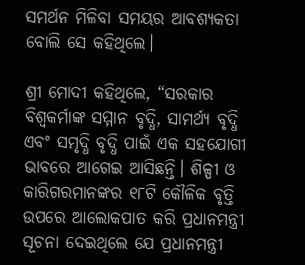ସମର୍ଥନ ମିଳିବା ସମୟର ଆବଶ୍ୟକତା ବୋଲି ସେ କହିଥିଲେ।

ଶ୍ରୀ ମୋଦୀ କହିଥିଲେ, “ସରକାର ବିଶ୍ୱକର୍ମାଙ୍କ ସମ୍ମାନ ବୃଦ୍ଧି, ସାମର୍ଥ୍ୟ ବୃଦ୍ଧି ଏବଂ ସମୃଦ୍ଧି ବୃଦ୍ଧି ପାଇଁ ଏକ ସହଯୋଗୀ ଭାବରେ ଆଗେଇ ଆସିଛନ୍ତି। ଶିଳ୍ପୀ ଓ କାରିଗରମାନଙ୍କର ୧୮ଟି କୌଳିକ ବୃତ୍ତି ଉପରେ ଆଲୋକପାତ କରି ପ୍ରଧାନମନ୍ତ୍ରୀ ସୂଚନା ଦେଇଥିଲେ ଯେ ପ୍ରଧାନମନ୍ତ୍ରୀ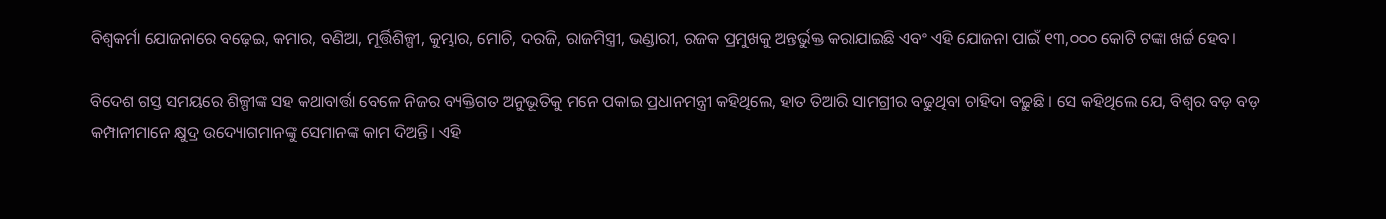ବିଶ୍ୱକର୍ମା ଯୋଜନାରେ ବଢ଼େଇ, କମାର, ବଣିଆ, ମୂର୍ତ୍ତିଶିଳ୍ପୀ, କୁମ୍ଭାର, ମୋଚି, ଦରଜି, ରାଜମିସ୍ତ୍ରୀ, ଭଣ୍ଡାରୀ, ରଜକ ପ୍ରମୁଖକୁ ଅନ୍ତର୍ଭୁକ୍ତ କରାଯାଇଛି ଏବଂ ଏହି ଯୋଜନା ପାଇଁ ୧୩,୦୦୦ କୋଟି ଟଙ୍କା ଖର୍ଚ୍ଚ ହେବ।

ବିଦେଶ ଗସ୍ତ ସମୟରେ ଶିଳ୍ପୀଙ୍କ ସହ କଥାବାର୍ତ୍ତା ବେଳେ ନିଜର ବ୍ୟକ୍ତିଗତ ଅନୁଭୂତିକୁ ମନେ ପକାଇ ପ୍ରଧାନମନ୍ତ୍ରୀ କହିଥିଲେ, ହାତ ତିଆରି ସାମଗ୍ରୀର ବଢୁଥିବା ଚାହିଦା ବଢ଼ୁଛି । ସେ କହିଥିଲେ ଯେ, ବିଶ୍ୱର ବଡ଼ ବଡ଼ କମ୍ପାନୀମାନେ କ୍ଷୁଦ୍ର ଉଦ୍ୟୋଗମାନଙ୍କୁ ସେମାନଙ୍କ କାମ ଦିଅନ୍ତି। ଏହି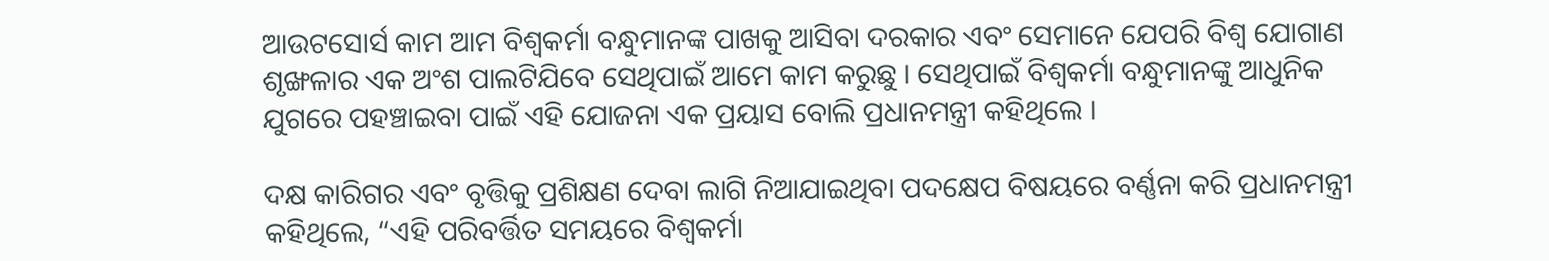ଆଉଟସୋର୍ସ କାମ ଆମ ବିଶ୍ୱକର୍ମା ବନ୍ଧୁମାନଙ୍କ ପାଖକୁ ଆସିବା ଦରକାର ଏବଂ ସେମାନେ ଯେପରି ବିଶ୍ୱ ଯୋଗାଣ ଶୃଙ୍ଖଳାର ଏକ ଅଂଶ ପାଲଟିଯିବେ ସେଥିପାଇଁ ଆମେ କାମ କରୁଛୁ । ସେଥିପାଇଁ ବିଶ୍ୱକର୍ମା ବନ୍ଧୁମାନଙ୍କୁ ଆଧୁନିକ ଯୁଗରେ ପହଞ୍ଚାଇବା ପାଇଁ ଏହି ଯୋଜନା ଏକ ପ୍ରୟାସ ବୋଲି ପ୍ରଧାନମନ୍ତ୍ରୀ କହିଥିଲେ ।

ଦକ୍ଷ କାରିଗର ଏବଂ ବୃତ୍ତିକୁ ପ୍ରଶିକ୍ଷଣ ଦେବା ଲାଗି ନିଆଯାଇଥିବା ପଦକ୍ଷେପ ବିଷୟରେ ବର୍ଣ୍ଣନା କରି ପ୍ରଧାନମନ୍ତ୍ରୀ କହିଥିଲେ, “ଏହି ପରିବର୍ତ୍ତିତ ସମୟରେ ବିଶ୍ୱକର୍ମା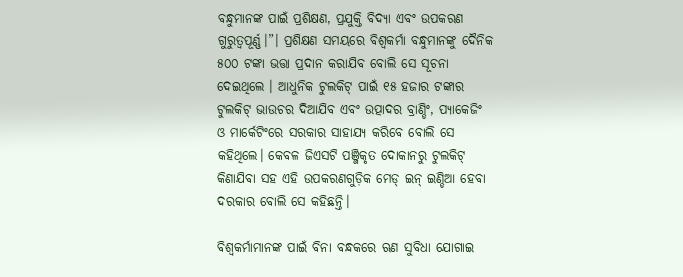ବନ୍ଧୁମାନଙ୍କ ପାଇଁ ପ୍ରଶିକ୍ଷଣ, ପ୍ରଯୁକ୍ତି ବିଦ୍ୟା ଏବଂ ଉପକରଣ ଗୁରୁତ୍ୱପୂର୍ଣ୍ଣ।”। ପ୍ରଶିକ୍ଷଣ ସମୟରେ ବିଶ୍ୱକର୍ମା ବନ୍ଧୁମାନଙ୍କୁ ଦୈନିକ ୫୦୦ ଟଙ୍କା ଭତ୍ତା ପ୍ରଦାନ କରାଯିବ ବୋଲି ସେ ସୂଚନା ଦେଇଥିଲେ । ଆଧୁନିକ ଟୁଲକିଟ୍ ପାଇଁ ୧୫ ହଜାର ଟଙ୍କାର ଟୁଲକିଟ୍ ଭାଉଚର ଦିଆଯିବ ଏବଂ ଉତ୍ପାଦର ବ୍ରାଣ୍ଡିଂ, ପ୍ୟାକେଜିଂ ଓ ମାର୍କେଟିଂରେ ସରକାର ସାହାଯ୍ୟ କରିବେ ବୋଲି ସେ କହିଥିଲେ। କେବଳ ଜିଏସଟି ପଞ୍ଜିକୃତ ଦୋକାନରୁ ଟୁଲକିଟ୍ କିଣାଯିବା ସହ ଏହି ଉପକରଣଗୁଡ଼ିକ ମେଡ୍ ଇନ୍ ଇଣ୍ଡିଆ ହେବା ଦରକାର ବୋଲି ସେ କହିଛନ୍ତି।

ବିଶ୍ୱକର୍ମାମାନଙ୍କ ପାଇଁ ବିନା ବନ୍ଧକରେ ଋଣ ସୁବିଧା ଯୋଗାଇ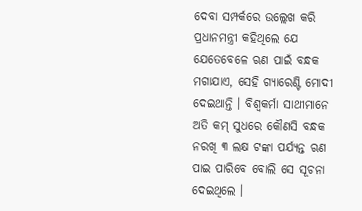ଦେବା ସମ୍ପର୍କରେ ଉଲ୍ଲେଖ କରି ପ୍ରଧାନମନ୍ତ୍ରୀ କହିଥିଲେ ଯେ ଯେତେବେଳେ ଋଣ ପାଇଁ ବନ୍ଧକ ମଗାଯାଏ, ସେହି ଗ୍ୟାରେଣ୍ଟି ମୋଦୀ ଦେଇଥାନ୍ତି । ବିଶ୍ୱକର୍ମା ସାଥୀମାନେ ଅତି କମ୍ ସୁଧରେ କୌଣସି ବନ୍ଧକ ନରଖି ୩ ଲକ୍ଷ ଟଙ୍କା ପର୍ଯ୍ୟନ୍ତ ଋଣ ପାଇ ପାରିବେ ବୋଲି ସେ ସୂଚନା ଦେଇଥିଲେ ।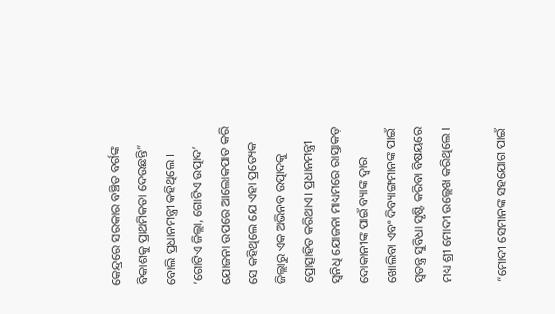କେନ୍ଦ୍ରରେ ସରକାର ବଞ୍ଚିତ ବର୍ଗଙ୍କ ବିକାଶକୁ ପ୍ରାଥମିକତା ଦେଉଛନ୍ତି” ବୋଲି ପ୍ରଧାନମନ୍ତ୍ରୀ କହିଥିଲେ । ‘ଗୋଟିଏ ଜିଲ୍ଲା, ଗୋଟିଏ ଉତ୍ପାଦ’ ଯୋଜନା ଉପରେ ଆଲୋକପାତ କରି ସେ କହିଥିଲେ ଯେ ଏହା ପ୍ରତ୍ୟେକ ଜିଲ୍ଲାରୁ ଏକ ଅଭିନବ ଉତ୍ପାଦକୁ ପ୍ରୋତ୍ସାହିତ କରିଥାଏ। ପ୍ରଧାନମନ୍ତ୍ରୀ ସ୍ୱନିଧି ଯୋଜନା ମାଧ୍ୟମରେ ରାସ୍ତାକଡ଼ ଦୋକାନୀଙ୍କ ପାଇଁ ବ୍ୟାଙ୍କ ଦ୍ୱାର ଖୋଲିବା ଏବଂ ଦିବ୍ୟାଙ୍ଗମାନଙ୍କ ପାଇଁ ସ୍ୱତନ୍ତ୍ର ସୁବିଧା ସୃଷ୍ଟି କରିବା ବିଷୟରେ ମଧ୍ୟ ଶ୍ରୀ ମୋଦୀ ଉଲ୍ଲେଖ କରିଥିଲେ ।

“ମୋଦୀ ସେମାନଙ୍କ ସହଯୋଗ ପାଇଁ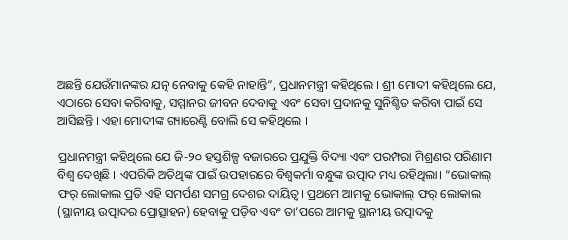ଅଛନ୍ତି ଯେଉଁମାନଙ୍କର ଯତ୍ନ ନେବାକୁ କେହି ନାହାନ୍ତି”, ପ୍ରଧାନମନ୍ତ୍ରୀ କହିଥିଲେ । ଶ୍ରୀ ମୋଦୀ କହିଥିଲେ ଯେ, ଏଠାରେ ସେବା କରିବାକୁ, ସମ୍ମାନର ଜୀବନ ଦେବାକୁ ଏବଂ ସେବା ପ୍ରଦାନକୁ ସୁନିଶ୍ଚିତ କରିବା ପାଇଁ ସେ ଆସିଛନ୍ତି । ଏହା ମୋଦୀଙ୍କ ଗ୍ୟାରେଣ୍ଟି ବୋଲି ସେ କହିଥିଲେ ।

ପ୍ରଧାନମନ୍ତ୍ରୀ କହିଥିଲେ ଯେ ଜି-୨୦ ହସ୍ତଶିଳ୍ପ ବଜାରରେ ପ୍ରଯୁକ୍ତି ବିଦ୍ୟା ଏବଂ ପରମ୍ପରା ମିଶ୍ରଣର ପରିଣାମ ବିଶ୍ୱ ଦେଖିଛି । ଏପରିକି ଅତିଥିଙ୍କ ପାଇଁ ଉପହାରରେ ବିଶ୍ୱକର୍ମା ବନ୍ଧୁଙ୍କ ଉତ୍ପାଦ ମଧ୍ୟ ରହିଥିଲା। “ଭୋକାଲ୍ ଫର୍ ଲୋକାଲ ପ୍ରତି ଏହି ସମର୍ପଣ ସମଗ୍ର ଦେଶର ଦାୟିତ୍ୱ। ପ୍ରଥମେ ଆମକୁ ଭୋକାଲ୍ ଫର୍ ଲୋକାଲ (ସ୍ଥାନୀୟ ଉତ୍ପାଦର ପ୍ରୋତ୍ସାହନ) ହେବାକୁ ପଡ଼ିବ ଏବଂ ତା’ପରେ ଆମକୁ ସ୍ଥାନୀୟ ଉତ୍ପାଦକୁ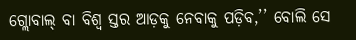ଗ୍ଲୋବାଲ୍ ବା ବିଶ୍ୱ ସ୍ତର ଆଡ଼କୁ ନେବାକୁ ପଡ଼ିବ,’’ ବୋଲି ସେ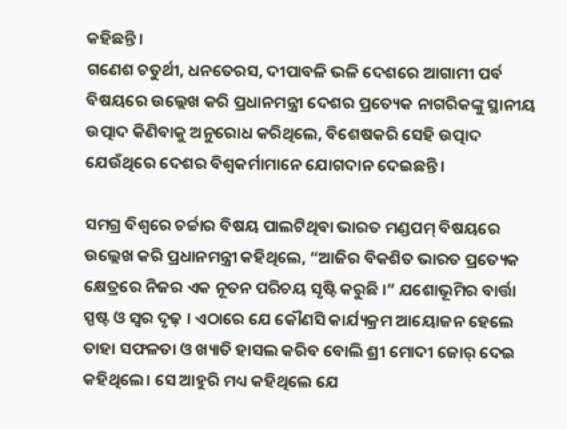କହିଛନ୍ତି।
ଗଣେଶ ଚତୁର୍ଥୀ, ଧନତେରସ, ଦୀପାବଳି ଭଳି ଦେଶରେ ଆଗାମୀ ପର୍ବ ବିଷୟରେ ଉଲ୍ଲେଖ କରି ପ୍ରଧାନମନ୍ତ୍ରୀ ଦେଶର ପ୍ରତ୍ୟେକ ନାଗରିକଙ୍କୁ ସ୍ଥାନୀୟ ଉତ୍ପାଦ କିଣିବାକୁ ଅନୁରୋଧ କରିଥିଲେ, ବିଶେଷକରି ସେହି ଉତ୍ପାଦ ଯେଉଁଥିରେ ଦେଶର ବିଶ୍ୱକର୍ମାମାନେ ଯୋଗଦାନ ଦେଇଛନ୍ତି ।

ସମଗ୍ର ବିଶ୍ୱରେ ଚର୍ଚ୍ଚାର ବିଷୟ ପାଲଟିଥିବା ଭାରତ ମଣ୍ଡପମ୍ ବିଷୟରେ ଉଲ୍ଲେଖ କରି ପ୍ରଧାନମନ୍ତ୍ରୀ କହିଥିଲେ, “ଆଜିର ବିକଶିତ ଭାରତ ପ୍ରତ୍ୟେକ କ୍ଷେତ୍ରରେ ନିଜର ଏକ ନୂତନ ପରିଚୟ ସୃଷ୍ଟି କରୁଛି ।” ଯଶୋଭୂମିର ବାର୍ତ୍ତା ସ୍ପଷ୍ଟ ଓ ସ୍ୱର ଦୃଢ଼ । ଏଠାରେ ଯେ କୌଣସି କାର୍ଯ୍ୟକ୍ରମ ଆୟୋଜନ ହେଲେ ତାହା ସଫଳତା ଓ ଖ୍ୟାତି ହାସଲ କରିବ ବୋଲି ଶ୍ରୀ ମୋଦୀ ଜୋର୍ ଦେଇ କହିଥିଲେ। ସେ ଆହୁରି ମଧ୍ୟ କହିଥିଲେ ଯେ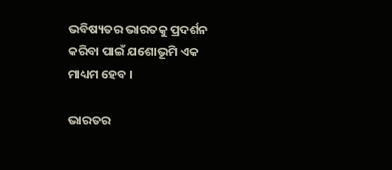ଭବିଷ୍ୟତର ଭାରତକୁ ପ୍ରଦର୍ଶନ କରିବା ପାଇଁ ଯଶୋଭୂମି ଏକ ମାଧ୍ୟମ ହେବ ।

ଭାରତର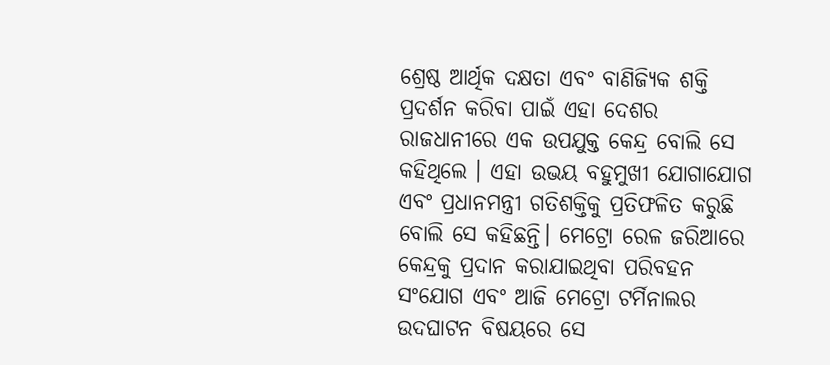ଶ୍ରେଷ୍ଠ ଆର୍ଥିକ ଦକ୍ଷତା ଏବଂ ବାଣିଜ୍ୟିକ ଶକ୍ତି ପ୍ରଦର୍ଶନ କରିବା ପାଇଁ ଏହା ଦେଶର ରାଜଧାନୀରେ ଏକ ଉପଯୁକ୍ତ କେନ୍ଦ୍ର ବୋଲି ସେ କହିଥିଲେ । ଏହା ଉଭୟ ବହୁମୁଖୀ ଯୋଗାଯୋଗ ଏବଂ ପ୍ରଧାନମନ୍ତ୍ରୀ ଗତିଶକ୍ତିକୁ ପ୍ରତିଫଳିତ କରୁଛି ବୋଲି ସେ କହିଛନ୍ତି। ମେଟ୍ରୋ ରେଳ ଜରିଆରେ କେନ୍ଦ୍ରକୁ ପ୍ରଦାନ କରାଯାଇଥିବା ପରିବହନ ସଂଯୋଗ ଏବଂ ଆଜି ମେଟ୍ରୋ ଟର୍ମିନାଲର ଉଦଘାଟନ ବିଷୟରେ ସେ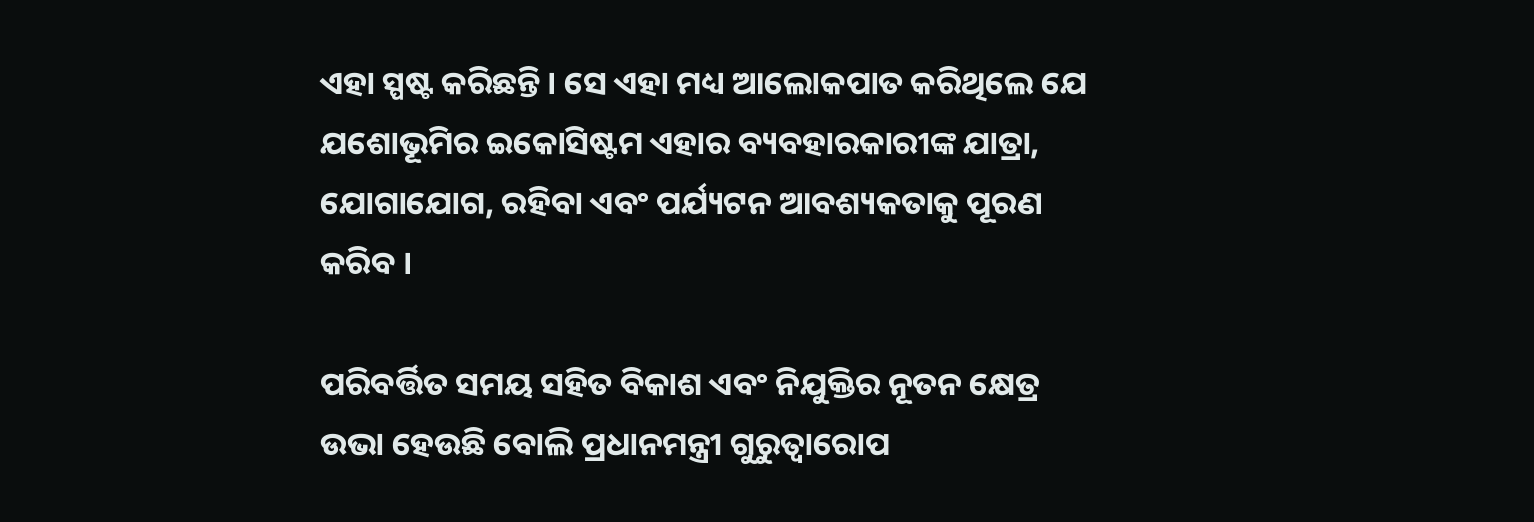ଏହା ସ୍ପଷ୍ଟ କରିଛନ୍ତି । ସେ ଏହା ମଧ୍ୟ ଆଲୋକପାତ କରିଥିଲେ ଯେ ଯଶୋଭୂମିର ଇକୋସିଷ୍ଟମ ଏହାର ବ୍ୟବହାରକାରୀଙ୍କ ଯାତ୍ରା, ଯୋଗାଯୋଗ, ରହିବା ଏବଂ ପର୍ଯ୍ୟଟନ ଆବଶ୍ୟକତାକୁ ପୂରଣ କରିବ ।

ପରିବର୍ତ୍ତିତ ସମୟ ସହିତ ବିକାଶ ଏବଂ ନିଯୁକ୍ତିର ନୂତନ କ୍ଷେତ୍ର ଉଭା ହେଉଛି ବୋଲି ପ୍ରଧାନମନ୍ତ୍ରୀ ଗୁରୁତ୍ୱାରୋପ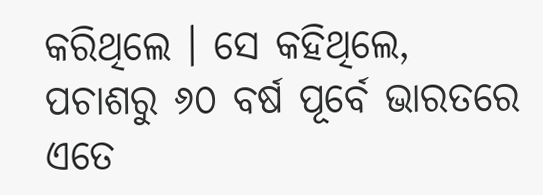କରିଥିଲେ । ସେ କହିଥିଲେ, ପଚାଶରୁ ୬୦ ବର୍ଷ ପୂର୍ବେ ଭାରତରେ ଏତେ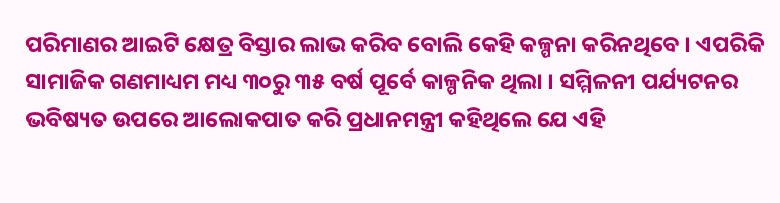ପରିମାଣର ଆଇଟି କ୍ଷେତ୍ର ବିସ୍ତାର ଲାଭ କରିବ ବୋଲି କେହି କଳ୍ପନା କରିନଥିବେ । ଏପରିକି ସାମାଜିକ ଗଣମାଧ୍ୟମ ମଧ୍ୟ ୩୦ରୁ ୩୫ ବର୍ଷ ପୂର୍ବେ କାଳ୍ପନିକ ଥିଲା । ସମ୍ମିଳନୀ ପର୍ଯ୍ୟଟନର ଭବିଷ୍ୟତ ଉପରେ ଆଲୋକପାତ କରି ପ୍ରଧାନମନ୍ତ୍ରୀ କହିଥିଲେ ଯେ ଏହି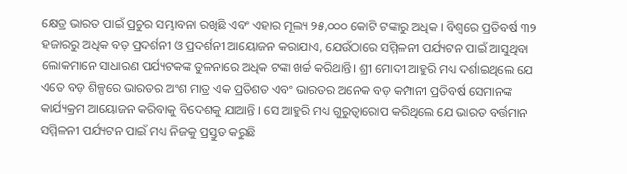କ୍ଷେତ୍ର ଭାରତ ପାଇଁ ପ୍ରଚୁର ସମ୍ଭାବନା ରଖିଛି ଏବଂ ଏହାର ମୂଲ୍ୟ ୨୫,୦୦୦ କୋଟି ଟଙ୍କାରୁ ଅଧିକ । ବିଶ୍ୱରେ ପ୍ରତିବର୍ଷ ୩୨ ହଜାରରୁ ଅଧିକ ବଡ଼ ପ୍ରଦର୍ଶନୀ ଓ ପ୍ରଦର୍ଶନୀ ଆୟୋଜନ କରାଯାଏ, ଯେଉଁଠାରେ ସମ୍ମିଳନୀ ପର୍ଯ୍ୟଟନ ପାଇଁ ଆସୁଥିବା ଲୋକମାନେ ସାଧାରଣ ପର୍ଯ୍ୟଟକଙ୍କ ତୁଳନାରେ ଅଧିକ ଟଙ୍କା ଖର୍ଚ୍ଚ କରିଥାନ୍ତି। ଶ୍ରୀ ମୋଦୀ ଆହୁରି ମଧ୍ୟ ଦର୍ଶାଇଥିଲେ ଯେ ଏତେ ବଡ଼ ଶିଳ୍ପରେ ଭାରତର ଅଂଶ ମାତ୍ର ଏକ ପ୍ରତିଶତ ଏବଂ ଭାରତର ଅନେକ ବଡ଼ କମ୍ପାନୀ ପ୍ରତିବର୍ଷ ସେମାନଙ୍କ କାର୍ଯ୍ୟକ୍ରମ ଆୟୋଜନ କରିବାକୁ ବିଦେଶକୁ ଯାଆନ୍ତି । ସେ ଆହୁରି ମଧ୍ୟ ଗୁରୁତ୍ୱାରୋପ କରିଥିଲେ ଯେ ଭାରତ ବର୍ତ୍ତମାନ ସମ୍ମିଳନୀ ପର୍ଯ୍ୟଟନ ପାଇଁ ମଧ୍ୟ ନିଜକୁ ପ୍ରସ୍ତୁତ କରୁଛି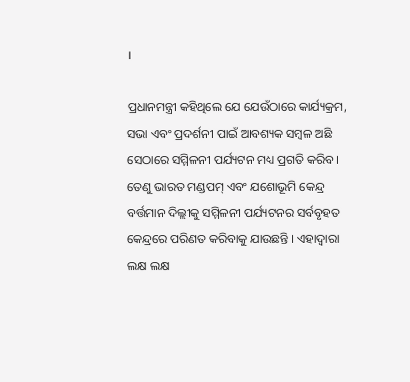।

ପ୍ରଧାନମନ୍ତ୍ରୀ କହିଥିଲେ ଯେ ଯେଉଁଠାରେ କାର୍ଯ୍ୟକ୍ରମ, ସଭା ଏବଂ ପ୍ରଦର୍ଶନୀ ପାଇଁ ଆବଶ୍ୟକ ସମ୍ବଳ ଅଛି ସେଠାରେ ସମ୍ମିଳନୀ ପର୍ଯ୍ୟଟନ ମଧ୍ୟ ପ୍ରଗତି କରିବ। ତେଣୁ ଭାରତ ମଣ୍ଡପମ୍ ଏବଂ ଯଶୋଭୂମି କେନ୍ଦ୍ର ବର୍ତ୍ତମାନ ଦିଲ୍ଲୀକୁ ସମ୍ମିଳନୀ ପର୍ଯ୍ୟଟନର ସର୍ବବୃହତ କେନ୍ଦ୍ରରେ ପରିଣତ କରିବାକୁ ଯାଉଛନ୍ତି । ଏହାଦ୍ୱାରା ଲକ୍ଷ ଲକ୍ଷ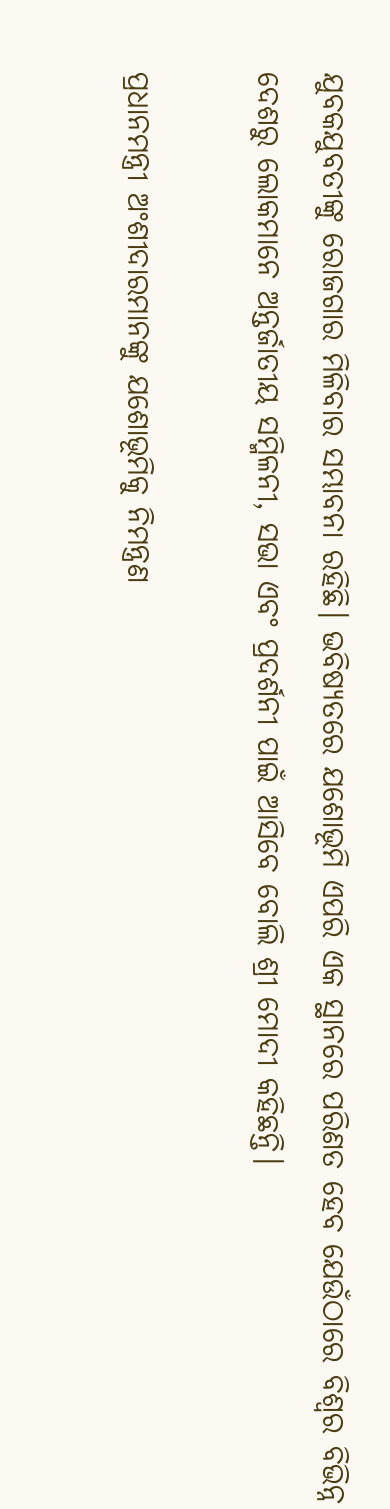ଯୁବକଯୁବତୀଙ୍କୁ ରୋଜଗାର ମିଳିବାର ସମ୍ଭାବନା ରହିଛି। ଭବିଷ୍ୟତରେ ଯଶୋଭୂମି ଏପରି ଏକ ସ୍ଥାନରେ ପରିଣତ ହେବ ଯେଉଁଠାରେ ବିଶ୍ୱର ବିଭିନ୍ନ ଦେଶରୁ ଲୋକମାନେ ଅନ୍ତର୍ଜାତୀୟ ସମ୍ମିଳନୀ, ସଭା ଏବଂ ପ୍ରଦର୍ଶନୀ ପାଇଁ ଆସିବେ ବୋଲି ଶ୍ରୀ ମୋଦୀ କହିଛନ୍ତି।

ପ୍ରଧାନମନ୍ତ୍ରୀ ଅଂଶୀଦାରମାନଙ୍କୁ ଯଶୋଭୂମିକୁ ନିମନ୍ତ୍ରଣ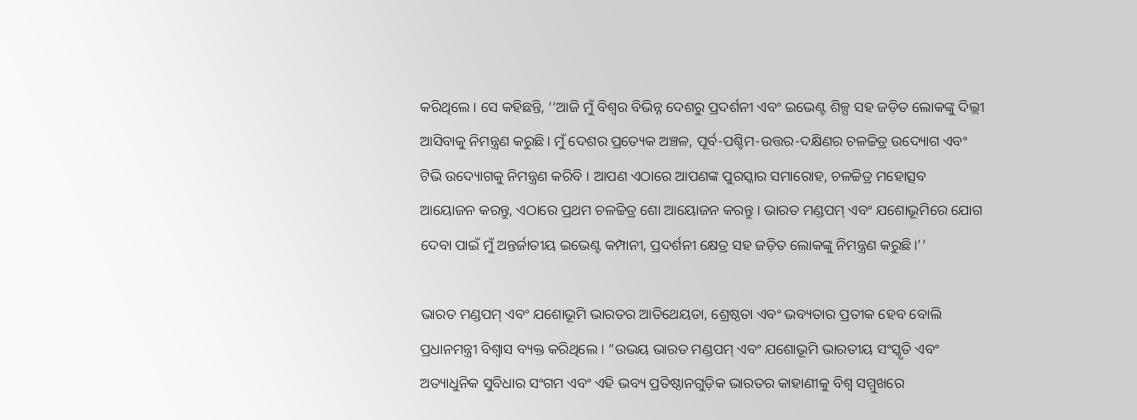କରିଥିଲେ । ସେ କହିଛନ୍ତି, ‘‘ଆଜି ମୁଁ ବିଶ୍ୱର ବିଭିନ୍ନ ଦେଶରୁ ପ୍ରଦର୍ଶନୀ ଏବଂ ଇଭେଣ୍ଟ ଶିଳ୍ପ ସହ ଜଡ଼ିତ ଲୋକଙ୍କୁ ଦିଲ୍ଲୀ ଆସିବାକୁ ନିମନ୍ତ୍ରଣ କରୁଛି। ମୁଁ ଦେଶର ପ୍ରତ୍ୟେକ ଅଞ୍ଚଳ, ପୂର୍ବ-ପଶ୍ଚିମ-ଉତ୍ତର-ଦକ୍ଷିଣର ଚଳଚ୍ଚିତ୍ର ଉଦ୍ୟୋଗ ଏବଂ ଟିଭି ଉଦ୍ୟୋଗକୁ ନିମନ୍ତ୍ରଣ କରିବି । ଆପଣ ଏଠାରେ ଆପଣଙ୍କ ପୁରସ୍କାର ସମାରୋହ, ଚଳଚ୍ଚିତ୍ର ମହୋତ୍ସବ ଆୟୋଜନ କରନ୍ତୁ, ଏଠାରେ ପ୍ରଥମ ଚଳଚ୍ଚିତ୍ର ଶୋ ଆୟୋଜନ କରନ୍ତୁ । ଭାରତ ମଣ୍ଡପମ୍ ଏବଂ ଯଶୋଭୂମିରେ ଯୋଗ ଦେବା ପାଇଁ ମୁଁ ଅନ୍ତର୍ଜାତୀୟ ଇଭେଣ୍ଟ କମ୍ପାନୀ, ପ୍ରଦର୍ଶନୀ କ୍ଷେତ୍ର ସହ ଜଡ଼ିତ ଲୋକଙ୍କୁ ନିମନ୍ତ୍ରଣ କରୁଛି।’’

ଭାରତ ମଣ୍ଡପମ୍ ଏବଂ ଯଶୋଭୂମି ଭାରତର ଆତିଥେୟତା, ଶ୍ରେଷ୍ଠତା ଏବଂ ଭବ୍ୟତାର ପ୍ରତୀକ ହେବ ବୋଲି ପ୍ରଧାନମନ୍ତ୍ରୀ ବିଶ୍ୱାସ ବ୍ୟକ୍ତ କରିଥିଲେ । “ଉଭୟ ଭାରତ ମଣ୍ଡପମ୍ ଏବଂ ଯଶୋଭୂମି ଭାରତୀୟ ସଂସ୍କୃତି ଏବଂ ଅତ୍ୟାଧୁନିକ ସୁବିଧାର ସଂଗମ ଏବଂ ଏହି ଭବ୍ୟ ପ୍ରତିଷ୍ଠାନଗୁଡ଼ିକ ଭାରତର କାହାଣୀକୁ ବିଶ୍ୱ ସମ୍ମୁଖରେ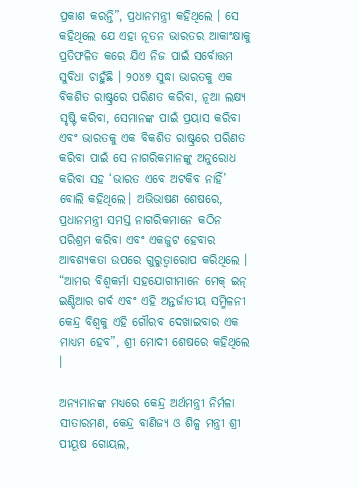ପ୍ରକାଶ କରନ୍ତି”, ପ୍ରଧାନମନ୍ତ୍ରୀ କହିଥିଲେ । ସେ କହିଥିଲେ ଯେ ଏହା ନୂତନ ଭାରତର ଆକାଂକ୍ଷାକୁ ପ୍ରତିଫଳିତ କରେ ଯିଏ ନିଜ ପାଇଁ ସର୍ବୋତ୍ତମ ସୁବିଧା ଚାହୁଁଛି । ୨୦୪୭ ସୁଦ୍ଧା ଭାରତକୁ ଏକ ବିକଶିତ ରାଷ୍ଟ୍ରରେ ପରିଣତ କରିବା, ନୂଆ ଲକ୍ଷ୍ୟ ସୃଷ୍ଟି କରିବା, ସେମାନଙ୍କ ପାଇଁ ପ୍ରୟାସ କରିବା ଏବଂ ଭାରତକୁ ଏକ ବିକଶିତ ରାଷ୍ଟ୍ରରେ ପରିଣତ କରିବା ପାଇଁ ସେ ନାଗରିକମାନଙ୍କୁ ଅନୁରୋଧ କରିବା ସହ ‘ଭାରତ ଏବେ ଅଟକିବ ନାହିଁ’ ବୋଲି କହିଥିଲେ। ଅଭିଭାଷଣ ଶେଷରେ, ପ୍ରଧାନମନ୍ତ୍ରୀ ସମସ୍ତ ନାଗରିକମାନେ କଠିନ ପରିଶ୍ରମ କରିବା ଏବଂ ଏକଜୁଟ ହେବାର ଆବଶ୍ୟକତା ଉପରେ ଗୁରୁତ୍ୱାରୋପ କରିଥିଲେ । “ଆମର ବିଶ୍ୱକର୍ମା ସହଯୋଗୀମାନେ ମେକ୍ ଇନ୍ ଇଣ୍ଡିଆର ଗର୍ବ ଏବଂ ଏହି ଅନ୍ତର୍ଜାତୀୟ ସମ୍ମିଳନୀ କେନ୍ଦ୍ର ବିଶ୍ୱକୁ ଏହି ଗୌରବ ଦେଖାଇବାର ଏକ ମାଧ୍ୟମ ହେବ”, ଶ୍ରୀ ମୋଦୀ ଶେଷରେ କହିଥିଲେ ।

ଅନ୍ୟମାନଙ୍କ ମଧ୍ୟରେ କେନ୍ଦ୍ର ଅର୍ଥମନ୍ତ୍ରୀ ନିର୍ମଳା ସୀତାରମଣ, କେନ୍ଦ୍ର ବାଣିଜ୍ୟ ଓ ଶିଳ୍ପ ମନ୍ତ୍ରୀ ଶ୍ରୀ ପୀୟୂଷ ଗୋୟଲ,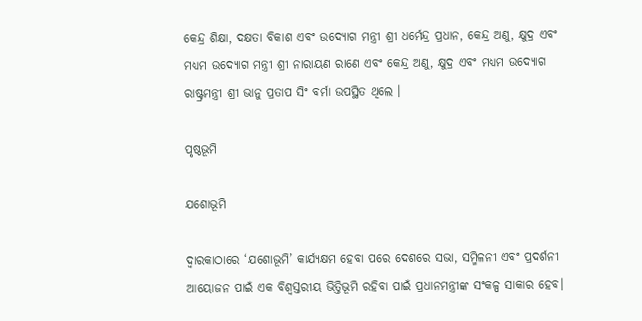କେନ୍ଦ୍ର ଶିକ୍ଷା, ଦକ୍ଷତା ବିକାଶ ଏବଂ ଉଦ୍ୟୋଗ ମନ୍ତ୍ରୀ ଶ୍ରୀ ଧର୍ମେନ୍ଦ୍ର ପ୍ରଧାନ, କେନ୍ଦ୍ର ଅଣୁ, କ୍ଷୁଦ୍ର ଏବଂ ମଧ୍ୟମ ଉଦ୍ୟୋଗ ମନ୍ତ୍ରୀ ଶ୍ରୀ ନାରାୟଣ ରାଣେ ଏବଂ କେନ୍ଦ୍ର ଅଣୁ, କ୍ଷୁଦ୍ର ଏବଂ ମଧ୍ୟମ ଉଦ୍ୟୋଗ ରାଷ୍ଟ୍ରମନ୍ତ୍ରୀ ଶ୍ରୀ ଭାନୁ ପ୍ରତାପ ସିଂ ବର୍ମା ଉପସ୍ଥିତ ଥିଲେ ।

ପୃଷ୍ଠଭୂମି

ଯଶୋଭୂମି

ଦ୍ୱାରକାଠାରେ ‘ଯଶୋଭୂମି’ କାର୍ଯ୍ୟକ୍ଷମ ହେବା ପରେ ଦେଶରେ ସଭା, ସମ୍ମିଳନୀ ଏବଂ ପ୍ରଦର୍ଶନୀ ଆୟୋଜନ ପାଇଁ ଏକ ବିଶ୍ୱସ୍ତରୀୟ ଭିତ୍ତିଭୂମି ରହିବା ପାଇଁ ପ୍ରଧାନମନ୍ତ୍ରୀଙ୍କ ସଂକଳ୍ପ ସାକାର ହେବ।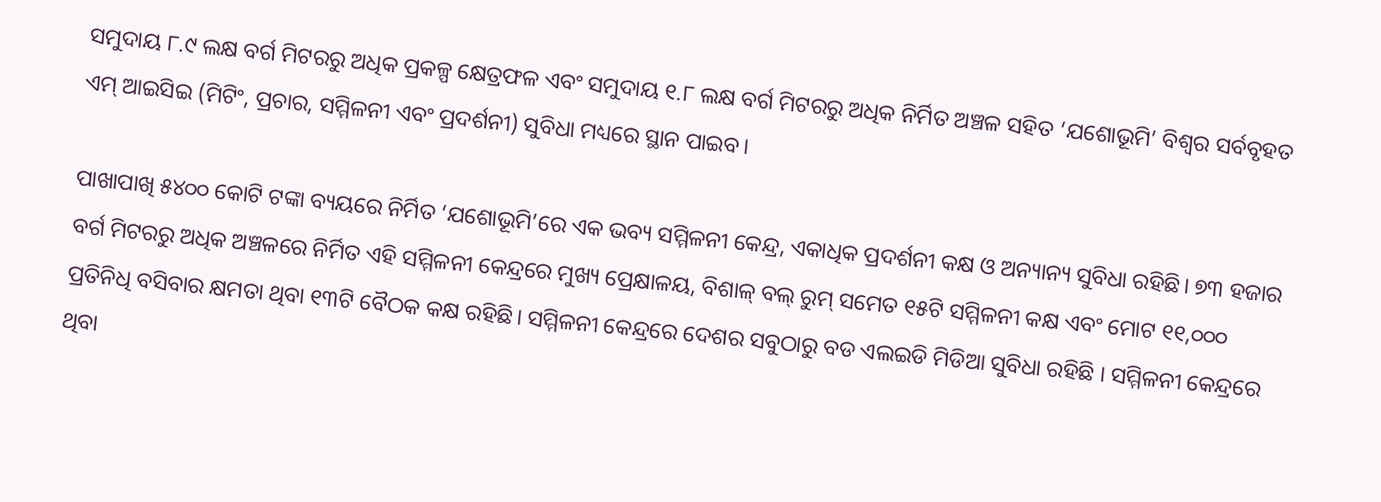ସମୁଦାୟ ୮.୯ ଲକ୍ଷ ବର୍ଗ ମିଟରରୁ ଅଧିକ ପ୍ରକଳ୍ପ କ୍ଷେତ୍ରଫଳ ଏବଂ ସମୁଦାୟ ୧.୮ ଲକ୍ଷ ବର୍ଗ ମିଟରରୁ ଅଧିକ ନିର୍ମିତ ଅଞ୍ଚଳ ସହିତ ‘ଯଶୋଭୂମି’ ବିଶ୍ୱର ସର୍ବବୃହତ ଏମ୍ ଆଇସିଇ (ମିଟିଂ, ପ୍ରଚାର, ସମ୍ମିଳନୀ ଏବଂ ପ୍ରଦର୍ଶନୀ) ସୁବିଧା ମଧ୍ୟରେ ସ୍ଥାନ ପାଇବ।

ପାଖାପାଖି ୫୪୦୦ କୋଟି ଟଙ୍କା ବ୍ୟୟରେ ନିର୍ମିତ ‘ଯଶୋଭୂମି’ରେ ଏକ ଭବ୍ୟ ସମ୍ମିଳନୀ କେନ୍ଦ୍ର, ଏକାଧିକ ପ୍ରଦର୍ଶନୀ କକ୍ଷ ଓ ଅନ୍ୟାନ୍ୟ ସୁବିଧା ରହିଛି। ୭୩ ହଜାର ବର୍ଗ ମିଟରରୁ ଅଧିକ ଅଞ୍ଚଳରେ ନିର୍ମିତ ଏହି ସମ୍ମିଳନୀ କେନ୍ଦ୍ରରେ ମୁଖ୍ୟ ପ୍ରେକ୍ଷାଳୟ, ବିଶାଳ୍ ବଲ୍ ରୁମ୍ ସମେତ ୧୫ଟି ସମ୍ମିଳନୀ କକ୍ଷ ଏବଂ ମୋଟ ୧୧,୦୦୦ ପ୍ରତିନିଧି ବସିବାର କ୍ଷମତା ଥିବା ୧୩ଟି ବୈଠକ କକ୍ଷ ରହିଛି। ସମ୍ମିଳନୀ କେନ୍ଦ୍ରରେ ଦେଶର ସବୁଠାରୁ ବଡ ଏଲଇଡି ମିଡିଆ ସୁବିଧା ରହିଛି । ସମ୍ମିଳନୀ କେନ୍ଦ୍ରରେ ଥିବା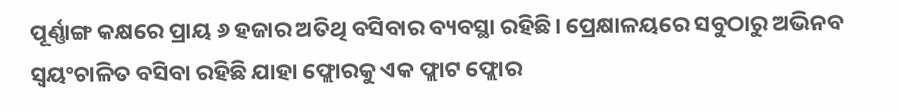ପୂର୍ଣ୍ଣାଙ୍ଗ କକ୍ଷରେ ପ୍ରାୟ ୬ ହଜାର ଅତିଥି ବସିବାର ବ୍ୟବସ୍ଥା ରହିଛି। ପ୍ରେକ୍ଷାଳୟରେ ସବୁଠାରୁ ଅଭିନବ ସ୍ୱୟଂଚାଳିତ ବସିବା ରହିଛି ଯାହା ଫ୍ଲୋରକୁ ଏକ ଫ୍ଲାଟ ଫ୍ଲୋର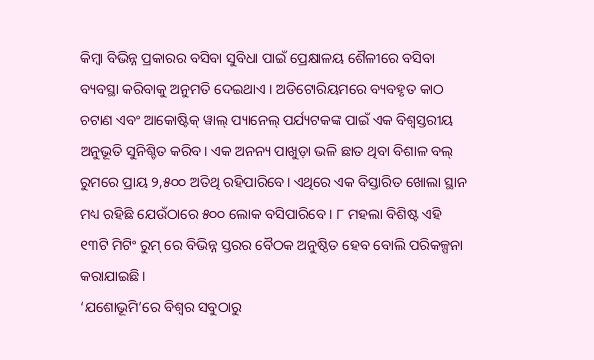କିମ୍ବା ବିଭିନ୍ନ ପ୍ରକାରର ବସିବା ସୁବିଧା ପାଇଁ ପ୍ରେକ୍ଷାଳୟ ଶୈଳୀରେ ବସିବା ବ୍ୟବସ୍ଥା କରିବାକୁ ଅନୁମତି ଦେଇଥାଏ । ଅଡିଟୋରିୟମରେ ବ୍ୟବହୃତ କାଠ ଚଟାଣ ଏବଂ ଆକୋଷ୍ଟିକ୍ ୱାଲ୍ ପ୍ୟାନେଲ୍ ପର୍ଯ୍ୟଟକଙ୍କ ପାଇଁ ଏକ ବିଶ୍ୱସ୍ତରୀୟ ଅନୁଭୂତି ସୁନିଶ୍ଚିତ କରିବ। ଏକ ଅନନ୍ୟ ପାଖୁଡ଼ା ଭଳି ଛାତ ଥିବା ବିଶାଳ ବଲ୍ ରୁମରେ ପ୍ରାୟ ୨,୫୦୦ ଅତିଥି ରହିପାରିବେ। ଏଥିରେ ଏକ ବିସ୍ତାରିତ ଖୋଲା ସ୍ଥାନ ମଧ୍ୟ ରହିଛି ଯେଉଁଠାରେ ୫୦୦ ଲୋକ ବସିପାରିବେ । ୮ ମହଲା ବିଶିଷ୍ଟ ଏହି ୧୩ଟି ମିଟିଂ ରୁମ୍ ରେ ବିଭିନ୍ନ ସ୍ତରର ବୈଠକ ଅନୁଷ୍ଠିତ ହେବ ବୋଲି ପରିକଳ୍ପନା କରାଯାଇଛି।
‘ଯଶୋଭୂମି’ରେ ବିଶ୍ୱର ସବୁଠାରୁ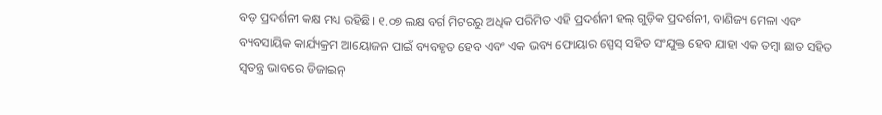ବଡ଼ ପ୍ରଦର୍ଶନୀ କକ୍ଷ ମଧ୍ୟ ରହିଛି। ୧.୦୭ ଲକ୍ଷ ବର୍ଗ ମିଟରରୁ ଅଧିକ ପରିମିତ ଏହି ପ୍ରଦର୍ଶନୀ ହଲ୍ ଗୁଡ଼ିକ ପ୍ରଦର୍ଶନୀ, ବାଣିଜ୍ୟ ମେଳା ଏବଂ ବ୍ୟବସାୟିକ କାର୍ଯ୍ୟକ୍ରମ ଆୟୋଜନ ପାଇଁ ବ୍ୟବହୃତ ହେବ ଏବଂ ଏକ ଭବ୍ୟ ଫୋୟାର ସ୍ପେସ୍ ସହିତ ସଂଯୁକ୍ତ ହେବ ଯାହା ଏକ ତମ୍ବା ଛାତ ସହିତ ସ୍ୱତନ୍ତ୍ର ଭାବରେ ଡିଜାଇନ୍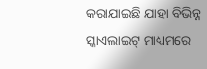କରାଯାଇଛି ଯାହା ବିଭିନ୍ନ ସ୍କାଏଲାଇଟ୍ ମାଧ୍ୟମରେ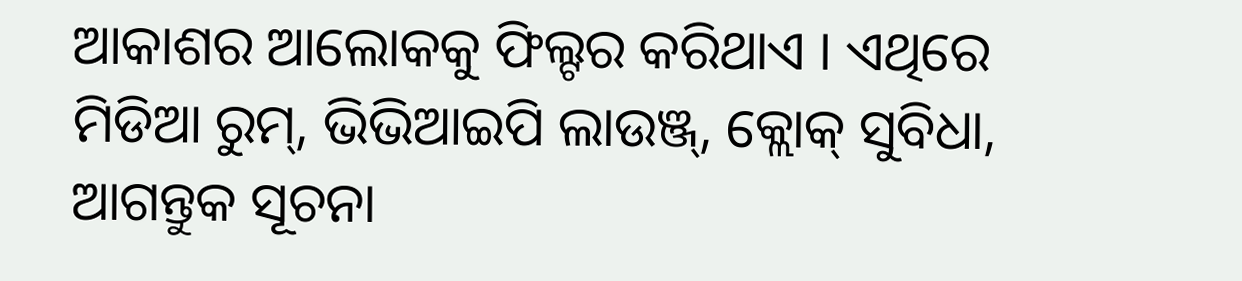ଆକାଶର ଆଲୋକକୁ ଫିଲ୍ଟର କରିଥାଏ । ଏଥିରେ ମିଡିଆ ରୁମ୍, ଭିଭିଆଇପି ଲାଉଞ୍ଜ୍, କ୍ଲୋକ୍ ସୁବିଧା, ଆଗନ୍ତୁକ ସୂଚନା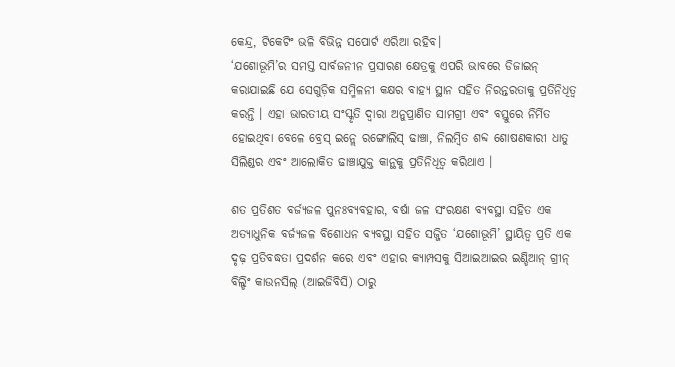କେନ୍ଦ୍ର, ଟିକେଟିଂ ଭଳି ବିଭିନ୍ନ ସପୋର୍ଟ ଏରିଆ ରହିବ।
‘ଯଶୋଭୂମି’ର ସମସ୍ତ ସାର୍ବଜନୀନ ପ୍ରସାରଣ କ୍ଷେତ୍ରକୁ ଏପରି ଭାବରେ ଡିଜାଇନ୍ କରାଯାଇଛି ଯେ ସେଗୁଡ଼ିକ ସମ୍ମିଳନୀ କକ୍ଷର ବାହ୍ୟ ସ୍ଥାନ ସହିତ ନିରନ୍ତରତାକୁ ପ୍ରତିନିଧିତ୍ୱ କରନ୍ତି । ଏହା ଭାରତୀୟ ସଂସ୍କୃତି ଦ୍ୱାରା ଅନୁପ୍ରାଣିତ ସାମଗ୍ରୀ ଏବଂ ବସ୍ତୁରେ ନିର୍ମିତ ହୋଇଥିବା ବେଳେ ବ୍ରେସ୍ ଇନ୍ଲେ ରଙ୍ଗୋଲିସ୍ ଢାଞ୍ଚା, ନିଲମ୍ବିତ ଶବ୍ଦ ଶୋଷଣକାରୀ ଧାତୁ ସିଲିଣ୍ଡର ଏବଂ ଆଲୋକିତ ଢାଞ୍ଚାଯୁକ୍ତ କାନ୍ଥକୁ ପ୍ରତିନିଧିତ୍ୱ କରିଥାଏ ।

ଶତ ପ୍ରତିଶତ ବର୍ଜ୍ୟଜଳ ପୁନଃବ୍ୟବହାର, ବର୍ଷା ଜଳ ସଂରକ୍ଷଣ ବ୍ୟବସ୍ଥା ସହିତ ଏକ ଅତ୍ୟାଧୁନିକ ବର୍ଜ୍ୟଜଳ ବିଶୋଧନ ବ୍ୟବସ୍ଥା ସହିତ ସଜ୍ଜିତ ‘ଯଶୋଭୂମି’ ସ୍ଥାୟିତ୍ୱ ପ୍ରତି ଏକ ଦୃଢ଼ ପ୍ରତିବଦ୍ଧତା ପ୍ରଦର୍ଶନ କରେ ଏବଂ ଏହାର କ୍ୟାମ୍ପସକୁ ସିଆଇଆଇର ଇଣ୍ଡିଆନ୍ ଗ୍ରୀନ୍ ବିଲ୍ଡିଂ କାଉନସିଲ୍ (ଆଇଜିବିସି) ଠାରୁ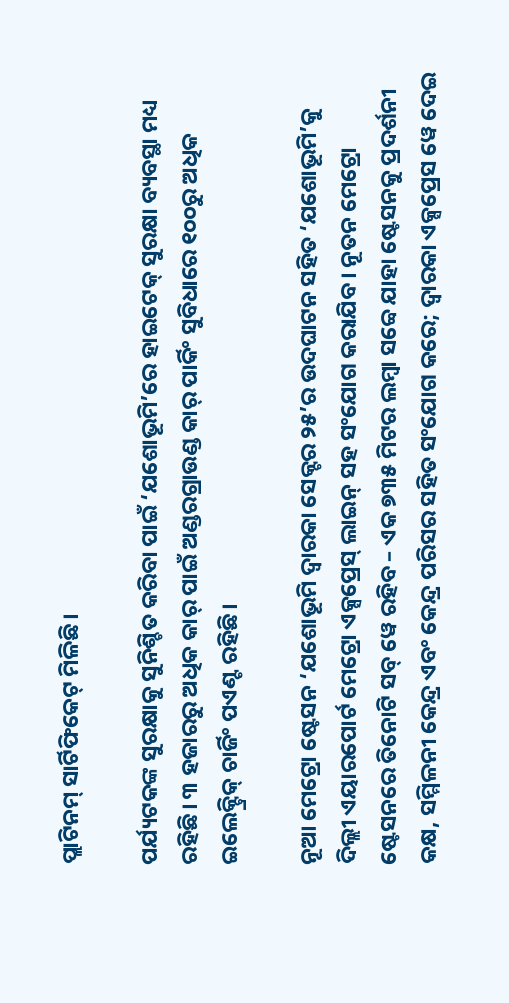ପ୍ଲାଟିନମ୍ ସାର୍ଟିଫିକେଟ୍ ମିଳିଛି।

ପର୍ଯ୍ୟଟକଙ୍କ ସୁରକ୍ଷାକୁ ସୁନିଶ୍ଚିତ କରିବା ପାଇଁ ‘ଯଶୋଭୂମି’ରେ ହାଇଟେକ୍ ସୁରକ୍ଷା ବ୍ୟବସ୍ଥା ମଧ୍ୟ ରହିଛି। ୩ ହଜାରରୁ ଅଧିକ କାର୍ ପାଇଁ ଅଣ୍ଡରଗ୍ରାଉଣ୍ଡ କାର୍ ପାର୍କିଂ ସୁବିଧାରେ ୧୦୦ରୁ ଅଧିକ ଇଲେକ୍ଟ୍ରିକ୍ ଚାର୍ଜିଂ ପଏଣ୍ଟ ରହିଛି।

ନୂଆ ମେଟ୍ରୋ ଷ୍ଟେସନ ‘ଯଶୋଭୂମି ଦ୍ୱାରକା ସେକ୍ଟର ୨୫’ର ଉଦଘାଟନ ସହିତ ‘ଯଶୋଭୂମି’କୁ ଦିଲ୍ଲୀ ଏୟାରପୋର୍ଟ ମେଟ୍ରୋ ଏକ୍ସପ୍ରେସ୍ ଲାଇନ୍ ସହ ସଂଯୋଗ କରାଯିବ। ନୂତନ ମେଟ୍ରୋ ଷ୍ଟେସନରେ ତିନୋଟି ସବ୍ ୱେ ରହିବ – ଏକ ୭୩୫ ମିଟର ଲମ୍ବା ସବ୍ୱେ ଯାହା ଷ୍ଟେସନକୁ ପ୍ରଦର୍ଶନୀ କକ୍ଷ, ସମ୍ମିଳନୀ କେନ୍ଦ୍ର ଏବଂ କେନ୍ଦ୍ର ପରିସର ସହିତ ସଂଯୋଗ କରେ; ଦ୍ୱାରକା ଏକ୍ସପ୍ରେସ ୱେ ଦେଇ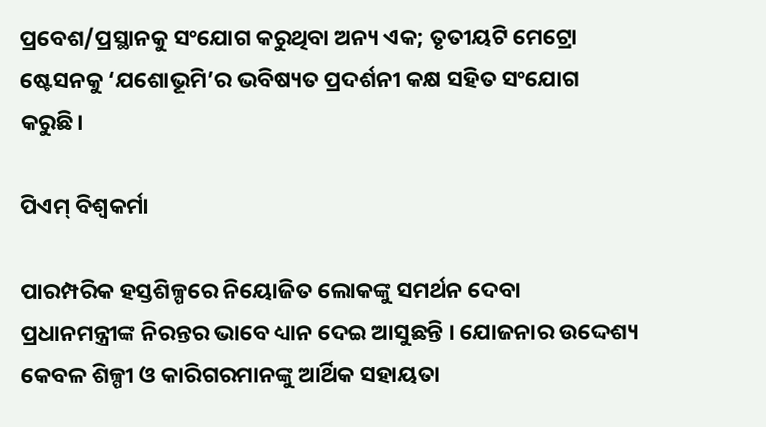ପ୍ରବେଶ/ପ୍ରସ୍ଥାନକୁ ସଂଯୋଗ କରୁଥିବା ଅନ୍ୟ ଏକ; ତୃତୀୟଟି ମେଟ୍ରୋ ଷ୍ଟେସନକୁ ‘ଯଶୋଭୂମି’ର ଭବିଷ୍ୟତ ପ୍ରଦର୍ଶନୀ କକ୍ଷ ସହିତ ସଂଯୋଗ କରୁଛି।

ପିଏମ୍ ବିଶ୍ୱକର୍ମା

ପାରମ୍ପରିକ ହସ୍ତଶିଳ୍ପରେ ନିୟୋଜିତ ଲୋକଙ୍କୁ ସମର୍ଥନ ଦେବା ପ୍ରଧାନମନ୍ତ୍ରୀଙ୍କ ନିରନ୍ତର ଭାବେ ଧ୍ୟାନ ଦେଇ ଆସୁଛନ୍ତି । ଯୋଜନାର ଉଦ୍ଦେଶ୍ୟ କେବଳ ଶିଳ୍ପୀ ଓ କାରିଗରମାନଙ୍କୁ ଆର୍ଥିକ ସହାୟତା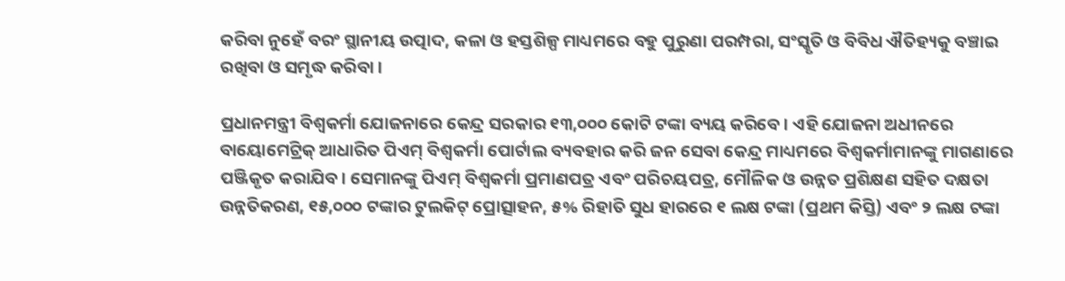କରିବା ନୁହେଁ ବରଂ ସ୍ଥାନୀୟ ଉତ୍ପାଦ, କଳା ଓ ହସ୍ତଶିଳ୍ପ ମାଧ୍ୟମରେ ବହୁ ପୁରୁଣା ପରମ୍ପରା, ସଂସ୍କୃତି ଓ ବିବିଧ ଐତିହ୍ୟକୁ ବଞ୍ଚାଇ ରଖିବା ଓ ସମୃଦ୍ଧ କରିବା ।

ପ୍ରଧାନମନ୍ତ୍ରୀ ବିଶ୍ୱକର୍ମା ଯୋଜନାରେ କେନ୍ଦ୍ର ସରକାର ୧୩,୦୦୦ କୋଟି ଟଙ୍କା ବ୍ୟୟ କରିବେ । ଏହି ଯୋଜନା ଅଧୀନରେ ବାୟୋମେଟ୍ରିକ୍ ଆଧାରିତ ପିଏମ୍ ବିଶ୍ୱକର୍ମା ପୋର୍ଟାଲ ବ୍ୟବହାର କରି ଜନ ସେବା କେନ୍ଦ୍ର ମାଧ୍ୟମରେ ବିଶ୍ୱକର୍ମାମାନଙ୍କୁ ମାଗଣାରେ ପଞ୍ଜିକୃତ କରାଯିବ। ସେମାନଙ୍କୁ ପିଏମ୍ ବିଶ୍ୱକର୍ମା ପ୍ରମାଣପତ୍ର ଏବଂ ପରିଚୟପତ୍ର, ମୌଳିକ ଓ ଉନ୍ନତ ପ୍ରଶିକ୍ଷଣ ସହିତ ଦକ୍ଷତା ଉନ୍ନତିକରଣ, ୧୫,୦୦୦ ଟଙ୍କାର ଟୁଲକିଟ୍ ପ୍ରୋତ୍ସାହନ, ୫% ରିହାତି ସୁଧ ହାରରେ ୧ ଲକ୍ଷ ଟଙ୍କା (ପ୍ରଥମ କିସ୍ତି) ଏବଂ ୨ ଲକ୍ଷ ଟଙ୍କା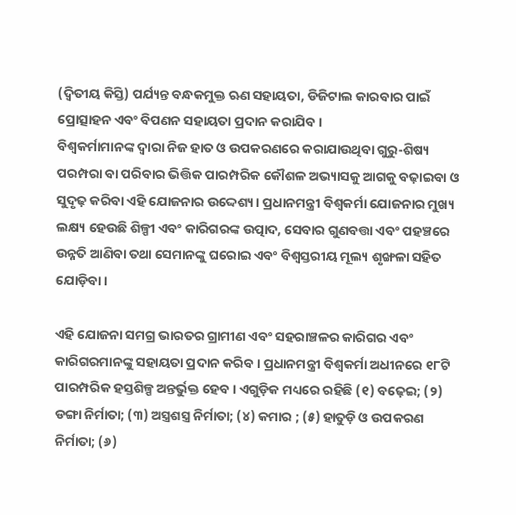(ଦ୍ୱିତୀୟ କିସ୍ତି) ପର୍ଯ୍ୟନ୍ତ ବନ୍ଧକମୁକ୍ତ ଋଣ ସହାୟତା, ଡିଜିଟାଲ କାରବାର ପାଇଁ ପ୍ରୋତ୍ସାହନ ଏବଂ ବିପଣନ ସହାୟତା ପ୍ରଦାନ କରାଯିବ।
ବିଶ୍ୱକର୍ମାମାନଙ୍କ ଦ୍ୱାରା ନିଜ ହାତ ଓ ଉପକରଣରେ କରାଯାଉଥିବା ଗୁରୁ-ଶିଷ୍ୟ ପରମ୍ପରା ବା ପରିବାର ଭିତ୍ତିକ ପାରମ୍ପରିକ କୌଶଳ ଅଭ୍ୟାସକୁ ଆଗକୁ ବଢ଼ାଇବା ଓ ସୁଦୃଢ଼ କରିବା ଏହି ଯୋଜନାର ଉଦ୍ଦେଶ୍ୟ। ପ୍ରଧାନମନ୍ତ୍ରୀ ବିଶ୍ୱକର୍ମା ଯୋଜନାର ମୁଖ୍ୟ ଲକ୍ଷ୍ୟ ହେଉଛି ଶିଳ୍ପୀ ଏବଂ କାରିଗରଙ୍କ ଉତ୍ପାଦ, ସେବାର ଗୁଣବତ୍ତା ଏବଂ ପହଞ୍ଚରେ ଉନ୍ନତି ଆଣିବା ତଥା ସେମାନଙ୍କୁ ଘରୋଇ ଏବଂ ବିଶ୍ୱସ୍ତରୀୟ ମୂଲ୍ୟ ଶୃଙ୍ଖଳା ସହିତ ଯୋଡ଼ିବା ।

ଏହି ଯୋଜନା ସମଗ୍ର ଭାରତର ଗ୍ରାମୀଣ ଏବଂ ସହରାଞ୍ଚଳର କାରିଗର ଏବଂ କାରିଗରମାନଙ୍କୁ ସହାୟତା ପ୍ରଦାନ କରିବ । ପ୍ରଧାନମନ୍ତ୍ରୀ ବିଶ୍ୱକର୍ମା ଅଧୀନରେ ୧୮ଟି ପାରମ୍ପରିକ ହସ୍ତଶିଳ୍ପ ଅନ୍ତର୍ଭୁକ୍ତ ହେବ। ଏଗୁଡ଼ିକ ମଧ୍ୟରେ ରହିଛି (୧) ବଢ଼େଇ; (୨) ଡଙ୍ଗା ନିର୍ମାତା; (୩) ଅସ୍ତ୍ରଶସ୍ତ୍ର ନିର୍ମାତା; (୪) କମାର ; (୫) ହାତୁଡ଼ି ଓ ଉପକରଣ ନିର୍ମାତା; (୬)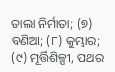ତାଲା ନିର୍ମାତା; (୭) ବଣିଆ; (୮) କୁମ୍ଭାର; (୯) ମୂର୍ତ୍ତିଶିଳ୍ପୀ, ପଥର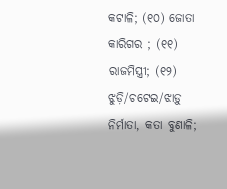କଟାଳି; (୧୦) ଜୋତା କାରିଗର ; (୧୧) ରାଜମିସ୍ତ୍ରୀ; (୧୨) ଝୁଡ଼ି/ଚଟେଇ/ଝାଡ଼ୁ ନିର୍ମାତା, କତା ବୁଣାଳି;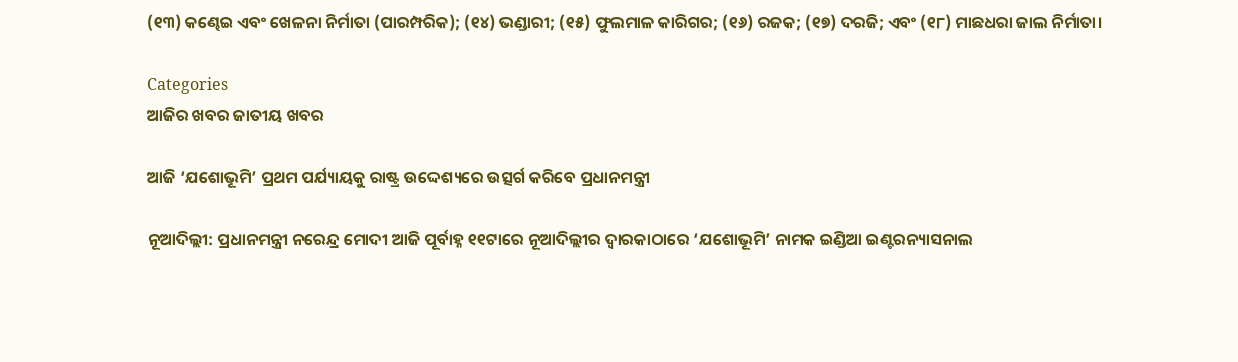(୧୩) କଣ୍ଢେଇ ଏବଂ ଖେଳନା ନିର୍ମାତା (ପାରମ୍ପରିକ); (୧୪) ଭଣ୍ଡାରୀ; (୧୫) ଫୁଲମାଳ କାରିଗର; (୧୬) ରଜକ; (୧୭) ଦରଜି; ଏବଂ (୧୮) ମାଛଧରା ଜାଲ ନିର୍ମାତା।

Categories
ଆଜିର ଖବର ଜାତୀୟ ଖବର

ଆଜି ‘ଯଶୋଭୂମି’ ପ୍ରଥମ ପର୍ଯ୍ୟାୟକୁ ରାଷ୍ଟ୍ର ଉଦ୍ଦେଶ୍ୟରେ ଉତ୍ସର୍ଗ କରିବେ ପ୍ରଧାନମନ୍ତ୍ରୀ

ନୂଆଦିଲ୍ଲୀ: ପ୍ରଧାନମନ୍ତ୍ରୀ ନରେନ୍ଦ୍ର ମୋଦୀ ଆଜି ପୂର୍ବାହ୍ନ ୧୧ଟାରେ ନୂଆଦିଲ୍ଲୀର ଦ୍ୱାରକାଠାରେ ‘ଯଶୋଭୂମି’ ନାମକ ଇଣ୍ଡିଆ ଇଣ୍ଟରନ୍ୟାସନାଲ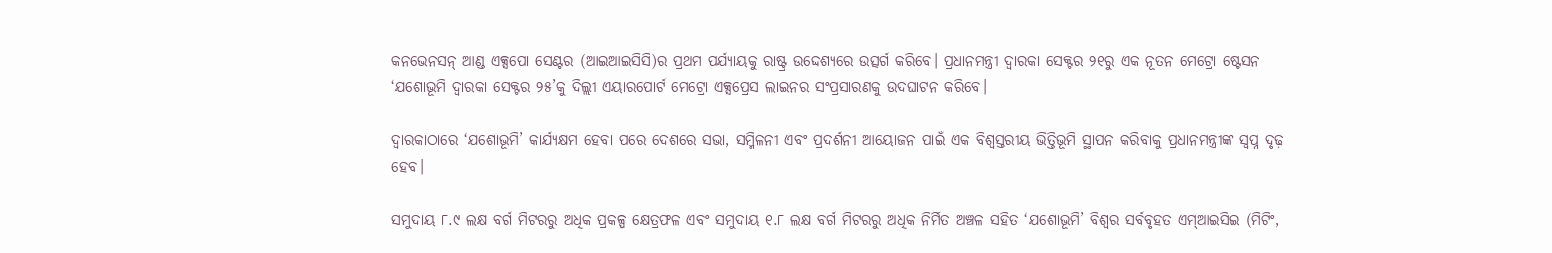କନଭେନସନ୍ ଆଣ୍ଡ ଏକ୍ସପୋ ସେଣ୍ଟର (ଆଇଆଇସିସି)ର ପ୍ରଥମ ପର୍ଯ୍ୟାୟକୁ ରାଷ୍ଟ୍ର ଉଦ୍ଦେଶ୍ୟରେ ଉତ୍ସର୍ଗ କରିବେ। ପ୍ରଧାନମନ୍ତ୍ରୀ ଦ୍ୱାରକା ସେକ୍ଟର ୨୧ରୁ ଏକ ନୂତନ ମେଟ୍ରୋ ଷ୍ଟେସନ ‘ଯଶୋଭୂମି ଦ୍ୱାରକା ସେକ୍ଟର ୨୫’କୁ ଦିଲ୍ଲୀ ଏୟାରପୋର୍ଟ ମେଟ୍ରୋ ଏକ୍ସପ୍ରେସ ଲାଇନର ସଂପ୍ରସାରଣକୁ ଉଦଘାଟନ କରିବେ।

ଦ୍ୱାରକାଠାରେ ‘ଯଶୋଭୂମି’ କାର୍ଯ୍ୟକ୍ଷମ ହେବା ପରେ ଦେଶରେ ସଭା, ସମ୍ମିଳନୀ ଏବଂ ପ୍ରଦର୍ଶନୀ ଆୟୋଜନ ପାଇଁ ଏକ ବିଶ୍ୱସ୍ତରୀୟ ଭିତ୍ତିଭୂମି ସ୍ଥାପନ କରିବାକୁ ପ୍ରଧାନମନ୍ତ୍ରୀଙ୍କ ସ୍ୱପ୍ନ ଦୃଢ଼ ହେବ।

ସମୁଦାୟ ୮.୯ ଲକ୍ଷ ବର୍ଗ ମିଟରରୁ ଅଧିକ ପ୍ରକଳ୍ପ କ୍ଷେତ୍ରଫଳ ଏବଂ ସମୁଦାୟ ୧.୮ ଲକ୍ଷ ବର୍ଗ ମିଟରରୁ ଅଧିକ ନିର୍ମିତ ଅଞ୍ଚଳ ସହିତ ‘ଯଶୋଭୂମି’ ବିଶ୍ୱର ସର୍ବବୃହତ ଏମ୍ଆଇସିଇ (ମିଟିଂ,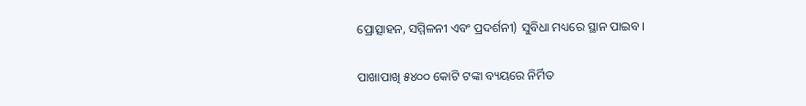ପ୍ରୋତ୍ସାହନ, ସମ୍ମିଳନୀ ଏବଂ ପ୍ରଦର୍ଶନୀ) ସୁବିଧା ମଧ୍ୟରେ ସ୍ଥାନ ପାଇବ।

ପାଖାପାଖି ୫୪୦୦ କୋଟି ଟଙ୍କା ବ୍ୟୟରେ ନିର୍ମିତ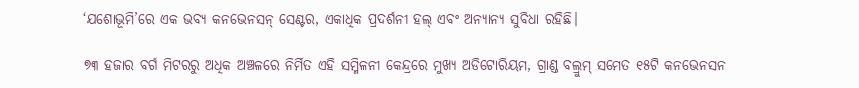‘ଯଶୋଭୂମି’ରେ ଏକ ଭବ୍ୟ କନଭେନସନ୍ ସେଣ୍ଟର, ଏକାଧିକ ପ୍ରଦର୍ଶନୀ ହଲ୍ ଏବଂ ଅନ୍ୟାନ୍ୟ ସୁବିଧା ରହିଛି।

୭୩ ହଜାର ବର୍ଗ ମିଟରରୁ ଅଧିକ ଅଞ୍ଚଳରେ ନିର୍ମିତ ଏହି ସମ୍ମିଳନୀ କେନ୍ଦ୍ରରେ ମୁଖ୍ୟ ଅଡିଟୋରିୟମ, ଗ୍ରାଣ୍ଡ ବଲ୍ରୁମ୍ ସମେତ ୧୫ଟି କନଭେନସନ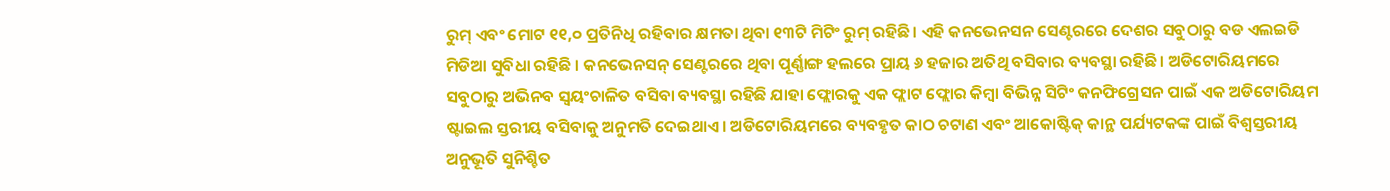ରୁମ୍ ଏବଂ ମୋଟ ୧୧,୦ ପ୍ରତିନିଧି ରହିବାର କ୍ଷମତା ଥିବା ୧୩ଟି ମିଟିଂ ରୁମ୍ ରହିଛି। ଏହି କନଭେନସନ ସେଣ୍ଟରରେ ଦେଶର ସବୁଠାରୁ ବଡ ଏଲଇଡି ମିଡିଆ ସୁବିଧା ରହିଛି । କନଭେନସନ୍ ସେଣ୍ଟରରେ ଥିବା ପୂର୍ଣ୍ଣାଙ୍ଗ ହଲରେ ପ୍ରାୟ ୬ ହଜାର ଅତିଥି ବସିବାର ବ୍ୟବସ୍ଥା ରହିଛି। ଅଡିଟୋରିୟମରେ ସବୁଠାରୁ ଅଭିନବ ସ୍ୱୟଂଚାଳିତ ବସିବା ବ୍ୟବସ୍ଥା ରହିଛି ଯାହା ଫ୍ଲୋରକୁ ଏକ ଫ୍ଲାଟ ଫ୍ଲୋର କିମ୍ବା ବିଭିନ୍ନ ସିଟିଂ କନଫିଗ୍ରେସନ ପାଇଁ ଏକ ଅଡିଟୋରିୟମ ଷ୍ଟାଇଲ ସ୍ତରୀୟ ବସିବାକୁ ଅନୁମତି ଦେଇଥାଏ । ଅଡିଟୋରିୟମରେ ବ୍ୟବହୃତ କାଠ ଚଟାଣ ଏବଂ ଆକୋଷ୍ଟିକ୍ କାନ୍ଥ ପର୍ଯ୍ୟଟକଙ୍କ ପାଇଁ ବିଶ୍ୱସ୍ତରୀୟ ଅନୁଭୂତି ସୁନିଶ୍ଚିତ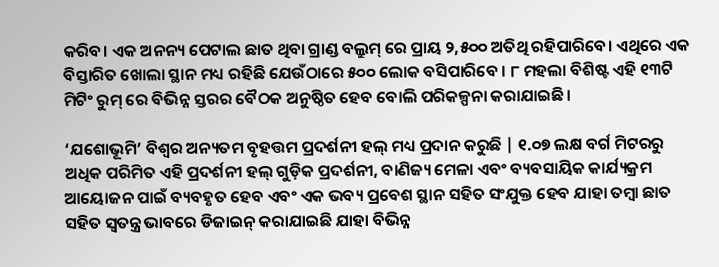କରିବ। ଏକ ଅନନ୍ୟ ପେଟାଲ ଛାତ ଥିବା ଗ୍ରାଣ୍ଡ ବଲ୍ରୁମ୍ ରେ ପ୍ରାୟ ୨,୫୦୦ ଅତିଥି ରହିପାରିବେ। ଏଥିରେ ଏକ ବିସ୍ତାରିତ ଖୋଲା ସ୍ଥାନ ମଧ୍ୟ ରହିଛି ଯେଉଁଠାରେ ୫୦୦ ଲୋକ ବସିପାରିବେ । ୮ ମହଲା ବିଶିଷ୍ଟ ଏହି ୧୩ଟି ମିଟିଂ ରୁମ୍ ରେ ବିଭିନ୍ନ ସ୍ତରର ବୈଠକ ଅନୁଷ୍ଠିତ ହେବ ବୋଲି ପରିକଳ୍ପନା କରାଯାଇଛି ।

‘ଯଶୋଭୂମି’ ବିଶ୍ୱର ଅନ୍ୟତମ ବୃହତ୍ତମ ପ୍ରଦର୍ଶନୀ ହଲ୍ ମଧ୍ୟ ପ୍ରଦାନ କରୁଛି | ୧.୦୭ ଲକ୍ଷ ବର୍ଗ ମିଟରରୁ ଅଧିକ ପରିମିତ ଏହି ପ୍ରଦର୍ଶନୀ ହଲ୍ ଗୁଡ଼ିକ ପ୍ରଦର୍ଶନୀ, ବାଣିଜ୍ୟ ମେଳା ଏବଂ ବ୍ୟବସାୟିକ କାର୍ଯ୍ୟକ୍ରମ ଆୟୋଜନ ପାଇଁ ବ୍ୟବହୃତ ହେବ ଏବଂ ଏକ ଭବ୍ୟ ପ୍ରବେଶ ସ୍ଥାନ ସହିତ ସଂଯୁକ୍ତ ହେବ ଯାହା ତମ୍ବା ଛାତ ସହିତ ସ୍ୱତନ୍ତ୍ର ଭାବରେ ଡିଜାଇନ୍ କରାଯାଇଛି ଯାହା ବିଭିନ୍ନ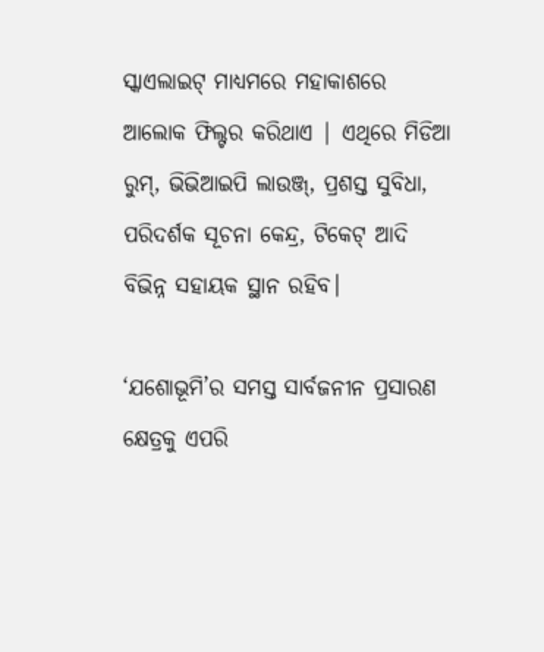ସ୍କାଏଲାଇଟ୍ ମାଧ୍ୟମରେ ମହାକାଶରେ ଆଲୋକ ଫିଲ୍ଟର କରିଥାଏ | ଏଥିରେ ମିଡିଆ ରୁମ୍, ଭିଭିଆଇପି ଲାଉଞ୍ଜ୍, ପ୍ରଶସ୍ତ ସୁବିଧା, ପରିଦର୍ଶକ ସୂଚନା କେନ୍ଦ୍ର, ଟିକେଟ୍ ଆଦି ବିଭିନ୍ନ ସହାୟକ ସ୍ଥାନ ରହିବ।

‘ଯଶୋଭୂମି’ର ସମସ୍ତ ସାର୍ବଜନୀନ ପ୍ରସାରଣ କ୍ଷେତ୍ରକୁ ଏପରି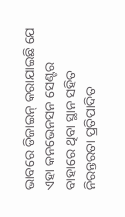ଭାବରେ ଡିଜାଇନ୍ କରାଯାଇଛି ଯେ ଏହା କନଭେନସନ ସେଣ୍ଟର ବାହାରେ ଥିବା ସ୍ଥାନ ସହିତ ନିରନ୍ତରତା ପ୍ରତିପାଦିତ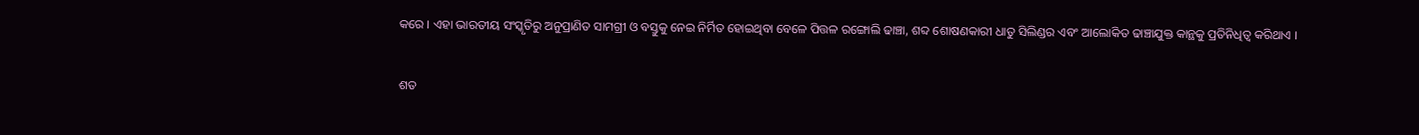କରେ । ଏହା ଭାରତୀୟ ସଂସ୍କୃତିରୁ ଅନୁପ୍ରାଣିତ ସାମଗ୍ରୀ ଓ ବସ୍ତୁକୁ ନେଇ ନିର୍ମିତ ହୋଇଥିବା ବେଳେ ପିତ୍ତଳ ରଙ୍ଗୋଲି ଢାଞ୍ଚା, ଶବ୍ଦ ଶୋଷଣକାରୀ ଧାତୁ ସିଲିଣ୍ଡର ଏବଂ ଆଲୋକିତ ଢାଞ୍ଚାଯୁକ୍ତ କାନ୍ଥକୁ ପ୍ରତିନିଧିତ୍ୱ କରିଥାଏ ।

ଶତ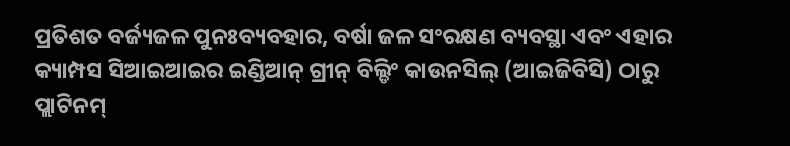ପ୍ରତିଶତ ବର୍ଜ୍ୟଜଳ ପୁନଃବ୍ୟବହାର, ବର୍ଷା ଜଳ ସଂରକ୍ଷଣ ବ୍ୟବସ୍ଥା ଏବଂ ଏହାର କ୍ୟାମ୍ପସ ସିଆଇଆଇର ଇଣ୍ଡିଆନ୍ ଗ୍ରୀନ୍ ବିଲ୍ଡିଂ କାଉନସିଲ୍ (ଆଇଜିବିସି) ଠାରୁ ପ୍ଲାଟିନମ୍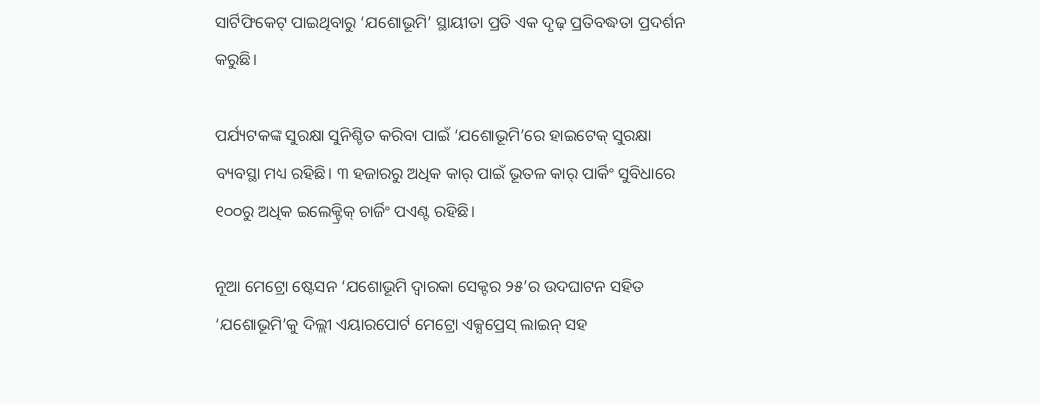ସାର୍ଟିଫିକେଟ୍ ପାଇଥିବାରୁ ‘ଯଶୋଭୂମି’ ସ୍ଥାୟୀତା ପ୍ରତି ଏକ ଦୃଢ଼ ପ୍ରତିବଦ୍ଧତା ପ୍ରଦର୍ଶନ କରୁଛି।

ପର୍ଯ୍ୟଟକଙ୍କ ସୁରକ୍ଷା ସୁନିଶ୍ଚିତ କରିବା ପାଇଁ ‘ଯଶୋଭୂମି’ରେ ହାଇଟେକ୍ ସୁରକ୍ଷା ବ୍ୟବସ୍ଥା ମଧ୍ୟ ରହିଛି। ୩ ହଜାରରୁ ଅଧିକ କାର୍ ପାଇଁ ଭୂତଳ କାର୍ ପାର୍କିଂ ସୁବିଧାରେ ୧୦୦ରୁ ଅଧିକ ଇଲେକ୍ଟ୍ରିକ୍ ଚାର୍ଜିଂ ପଏଣ୍ଟ ରହିଛି।

ନୂଆ ମେଟ୍ରୋ ଷ୍ଟେସନ ‘ଯଶୋଭୂମି ଦ୍ୱାରକା ସେକ୍ଟର ୨୫’ର ଉଦଘାଟନ ସହିତ ‘ଯଶୋଭୂମି’କୁ ଦିଲ୍ଲୀ ଏୟାରପୋର୍ଟ ମେଟ୍ରୋ ଏକ୍ସପ୍ରେସ୍ ଲାଇନ୍ ସହ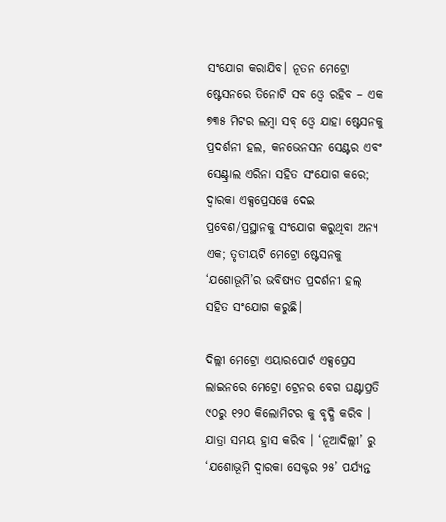ସଂଯୋଗ କରାଯିବ। ନୂତନ ମେଟ୍ରୋ ଷ୍ଟେସନରେ ତିନୋଟି ସବ ଓ୍ବେ ରହିବ – ଏକ ୭୩୫ ମିଟର ଲମ୍ବା ସବ୍ ଓ୍ବେ ଯାହା ଷ୍ଟେସନକୁ ପ୍ରଦର୍ଶନୀ ହଲ, କନଭେନସନ ସେଣ୍ଟର ଏବଂ ସେଣ୍ଟ୍ରାଲ ଏରିନା ସହିତ ସଂଯୋଗ କରେ; ଦ୍ୱାରକା ଏକ୍ସପ୍ରେସୱେ ଦେଇ ପ୍ରବେଶ/ପ୍ରସ୍ଥାନକୁ ସଂଯୋଗ କରୁଥିବା ଅନ୍ୟ ଏକ; ତୃତୀୟଟି ମେଟ୍ରୋ ଷ୍ଟେସନକୁ ‘ଯଶୋଭୂମି’ର ଭବିଷ୍ୟତ ପ୍ରଦର୍ଶନୀ ହଲ୍ ସହିତ ସଂଯୋଗ କରୁଛି।

ଦିଲ୍ଲୀ ମେଟ୍ରୋ ଏୟାରପୋର୍ଟ ଏକ୍ସପ୍ରେସ ଲାଇନରେ ମେଟ୍ରୋ ଟ୍ରେନର ବେଗ ଘଣ୍ଟାପ୍ରତି ୯୦ରୁ ୧୨୦ କିଲୋମିଟର କୁ ବୃଦ୍ଧି କରିବ । ଯାତ୍ରା ସମୟ ହ୍ରାସ କରିବ । ‘ନୂଆଦିଲ୍ଲୀ’ ରୁ ‘ଯଶୋଭୂମି ଦ୍ୱାରକା ସେକ୍ଟର ୨୫’ ପର୍ଯ୍ୟନ୍ତ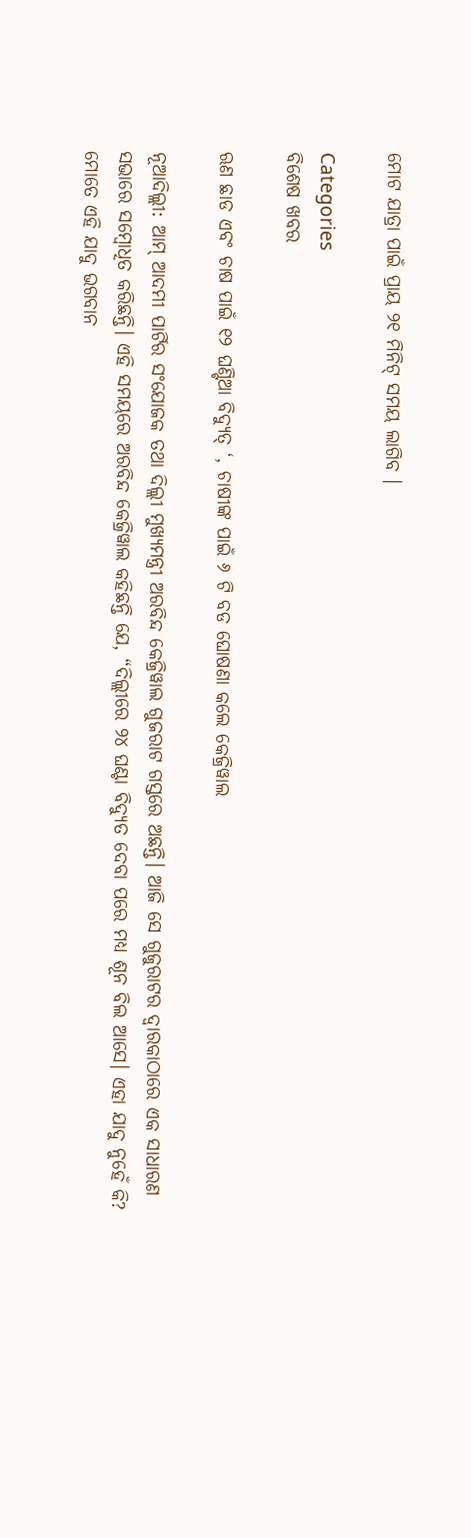ମୋଟ ଯାତ୍ରା ପାଇଁ ପ୍ରାୟ ୨୧ ମିନିଟ୍ ସମୟ ଲାଗିବ ।

Categories
ବିଶେଷ ଖବର

ଋଣ ଛାଡ ଏବଂ ଚାଷ ପାଇଁ ୧୨ ଘଣ୍ଟିଆ ବିଦ୍ୟୁତ୍ ‘, ଚାଷୀଙ୍କ ପାଇଁ ୬ ଟି ବଡ ଘୋଷଣା କଲେ କେଜ୍ରିୱାଲ

ନୂଆଦିଲ୍ଲୀ: ଆମ୍ ଆଦମୀ ପାର୍ଟିର ସଂଯୋଜକ ତଥା ଦିଲ୍ଲୀ ମୁଖ୍ୟମନ୍ତ୍ରୀ ଅରବିନ୍ଦ କେଜ୍ରିୱାଲ ଗୁଜରାଟ ଗସ୍ତରେ ଅଛନ୍ତି। ଆଜି ସେ ଗୁଜୁରାଟର ଦ୍ୱାରକାଠାରେ ଏକ ସାଧାରଣ ସଭାରେ ସମ୍ବୋଧିତ କରିଛନ୍ତି। ଏହି ସମୟରେ ଅରବିନ୍ଦ କେଜ୍ରିୱାଲ କହିଛନ୍ତି ଯେ, “ଦିଲ୍ଲୀରେ ୨୪ ଘଣ୍ଟା ବିଦ୍ୟୁତ ଦେବା ପରେ ମଧ୍ୟ ଶୂନ ବିଲ ଆସେ। ଏହା ଯାଦୁ ନୁହେଁ କି? ମୋତେ ଏହି ଯାଦୁ ଭଗବାନ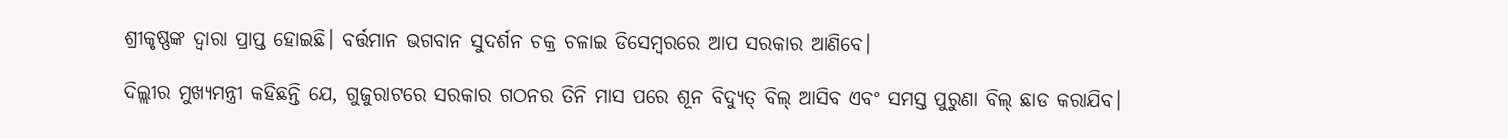ଶ୍ରୀକୃଷ୍ଣଙ୍କ ଦ୍ଵାରା ପ୍ରାପ୍ତ ହୋଇଛି। ବର୍ତ୍ତମାନ ଭଗବାନ ସୁଦର୍ଶନ ଚକ୍ର ଚଳାଇ ଡିସେମ୍ବରରେ ଆପ ସରକାର ଆଣିବେ।

ଦିଲ୍ଲୀର ମୁଖ୍ୟମନ୍ତ୍ରୀ କହିଛନ୍ତି ଯେ, ଗୁଜୁରାଟରେ ସରକାର ଗଠନର ତିନି ମାସ ପରେ ଶୂନ ବିଦ୍ୟୁତ୍ ବିଲ୍ ଆସିବ ଏବଂ ସମସ୍ତ ପୁରୁଣା ବିଲ୍ ଛାଡ କରାଯିବ।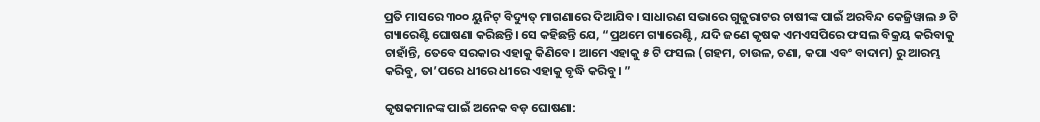ପ୍ରତି ମାସରେ ୩୦୦ ୟୁନିଟ୍ ବିଦ୍ୟୁତ୍ ମାଗଣାରେ ଦିଆଯିବ। ସାଧାରଣ ସଭାରେ ଗୁଜୁରାଟର ଚାଷୀଙ୍କ ପାଇଁ ଅରବିନ୍ଦ କେଜ୍ରିୱାଲ ୬ ଟି ଗ୍ୟାରେଣ୍ଟି ଘୋଷଣା କରିଛନ୍ତି। ସେ କହିଛନ୍ତି ଯେ, “ପ୍ରଥମେ ଗ୍ୟାରେଣ୍ଟି, ଯଦି ଜଣେ କୃଷକ ଏମଏସପିରେ ଫସଲ ବିକ୍ରୟ କରିବାକୁ ଚାହାଁନ୍ତି, ତେବେ ସରକାର ଏହାକୁ କିଣିବେ। ଆମେ ଏହାକୁ ୫ ଟି ଫସଲ (ଗହମ, ଚାଉଳ, ଚଣା, କପା ଏବଂ ବାଦାମ) ରୁ ଆରମ୍ଭ କରିବୁ, ତା’ପରେ ଧୀରେ ଧୀରେ ଏହାକୁ ବୃଦ୍ଧି କରିବୁ। ”

କୃଷକମାନଙ୍କ ପାଇଁ ଅନେକ ବଡ଼ ଘୋଷଣା: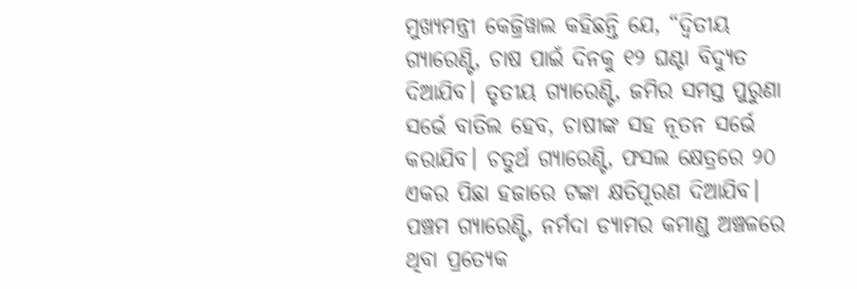ମୁଖ୍ୟମନ୍ତ୍ରୀ କେଜ୍ରିୱାଲ କହିଛନ୍ତି ଯେ, “ଦ୍ୱିତୀୟ ଗ୍ୟାରେଣ୍ଟି, ଚାଷ ପାଇଁ ଦିନକୁ ୧୨ ଘଣ୍ଟା ବିଦ୍ୟୁତ ଦିଆଯିବ। ତୃତୀୟ ଗ୍ୟାରେଣ୍ଟି, ଜମିର ସମସ୍ତ ପୁରୁଣା ସର୍ଭେ ବାତିଲ ହେବ, ଚାଷୀଙ୍କ ସହ ନୂତନ ସର୍ଭେ କରାଯିବ। ଚତୁର୍ଥ ଗ୍ୟାରେଣ୍ଟି, ଫସଲ କ୍ଷେତ୍ରରେ ୨୦ ଏକର ପିଛା ହଜାରେ ଟଙ୍କା କ୍ଷତିପୂରଣ ଦିଆଯିବ। ପଞ୍ଚମ ଗ୍ୟାରେଣ୍ଟି, ନର୍ମଦା ଡ୍ୟାମର କମାଣ୍ଡ ଅଞ୍ଚଳରେ ଥିବା ପ୍ରତ୍ୟେକ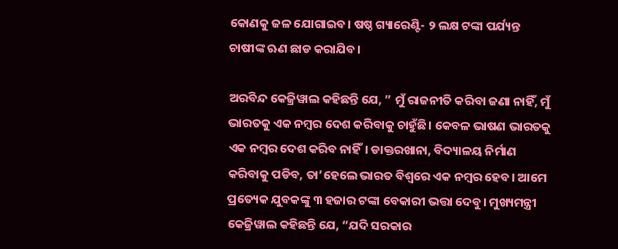କୋଣକୁ ଜଳ ଯୋଗାଇବ। ଷଷ୍ଠ ଗ୍ୟାରେଣ୍ଟି- ୨ ଲକ୍ଷ ଟଙ୍କା ପର୍ଯ୍ୟନ୍ତ ଚାଷୀଙ୍କ ଋଣ ଛାଡ କରାଯିବ।

ଅରବିନ୍ଦ କେଜ୍ରିୱାଲ କହିଛନ୍ତି ଯେ, ” ମୁଁ ରାଜନୀତି କରିବା ଜଣା ନାହିଁ, ମୁଁ ଭାରତକୁ ଏକ ନମ୍ବର ଦେଶ କରିବାକୁ ଚାହୁଁଛି। କେବଳ ଭାଷଣ ଭାରତକୁ ଏକ ନମ୍ବର ଦେଶ କରିବ ନାହିଁ। ଡାକ୍ତରଖାନା, ବିଦ୍ୟାଳୟ ନିର୍ମାଣ କରିବାକୁ ପଡିବ, ତା’ହେଲେ ଭାରତ ବିଶ୍ୱରେ ଏକ ନମ୍ବର ହେବ। ଆମେ ପ୍ରତ୍ୟେକ ଯୁବକଙ୍କୁ ୩ ହଜାର ଟଙ୍କା ବେକାରୀ ଭତ୍ତା ଦେବୁ। ମୁଖ୍ୟମନ୍ତ୍ରୀ କେଜ୍ରିୱାଲ କହିଛନ୍ତି ଯେ, “ଯଦି ସରକାର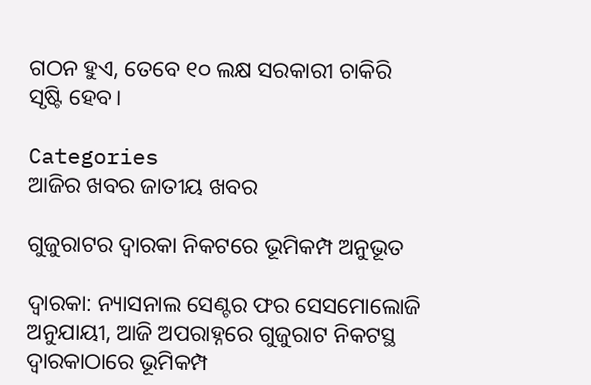ଗଠନ ହୁଏ, ତେବେ ୧୦ ଲକ୍ଷ ସରକାରୀ ଚାକିରି ସୃଷ୍ଟି ହେବ।

Categories
ଆଜିର ଖବର ଜାତୀୟ ଖବର

ଗୁଜୁରାଟର ଦ୍ୱାରକା ନିକଟରେ ଭୂମିକମ୍ପ ଅନୁଭୂତ

ଦ୍ୱାରକା: ନ୍ୟାସନାଲ ସେଣ୍ଟର ଫର ସେସମୋଲୋଜି ଅନୁଯାୟୀ, ଆଜି ଅପରାହ୍ନରେ ଗୁଜୁରାଟ ନିକଟସ୍ଥ ଦ୍ୱାରକାଠାରେ ଭୂମିକମ୍ପ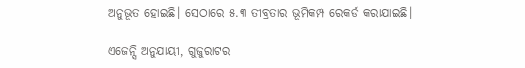ଅନୁଭୂତ ହୋଇଛି। ସେଠାରେ ୫.୩ ତୀବ୍ରତାର ଭୂମିକମ୍ପ ରେକର୍ଡ କରାଯାଇଛି।

ଏଜେନ୍ସି ଅନୁଯାୟୀ, ଗୁଜୁରାଟର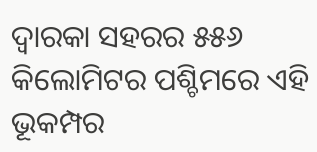ଦ୍ୱାରକା ସହରର ୫୫୬ କିଲୋମିଟର ପଶ୍ଚିମରେ ଏହି ଭୂକମ୍ପର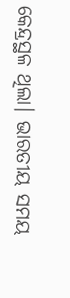କେନ୍ଦ୍ରସ୍ଥଳ ଥିଲା। ଭାରତୀୟ ସମୟ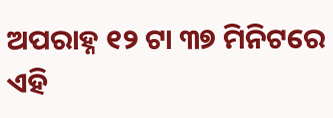ଅପରାହ୍ନ ୧୨ ଟା ୩୭ ମିନିଟରେ ଏହି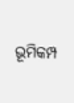ଭୂମିକମ୍ପ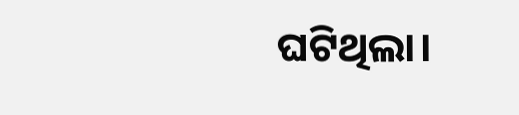ଘଟିଥିଲା।